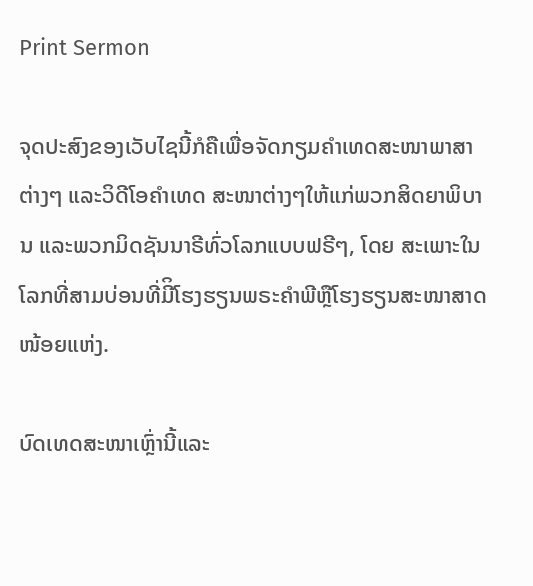Print Sermon

ຈຸດປະສົງຂອງເວັບໄຊນີ້ກໍຄືເພື່ອຈັດກຽມຄໍາເທດສະໜາພາສາຕ່າງໆ ແລະວິດີໂອຄໍາເທດ ສະໜາຕ່າງໆໃຫ້ແກ່ພວກສິດຍາພິບານ ແລະພວກມິດຊັນນາຣີທົ່ວໂລກແບບຟຣີໆ, ໂດຍ ສະເພາະໃນໂລກທີ່ສາມບ່ອນທີ່ມີິໂຮງຮຽນພຣະຄໍາພີຫຼືໂຮງຮຽນສະໜາສາດໜ້ອຍແຫ່ງ.

ບົດເທດສະໜາເຫຼົ່ານີ້ແລະ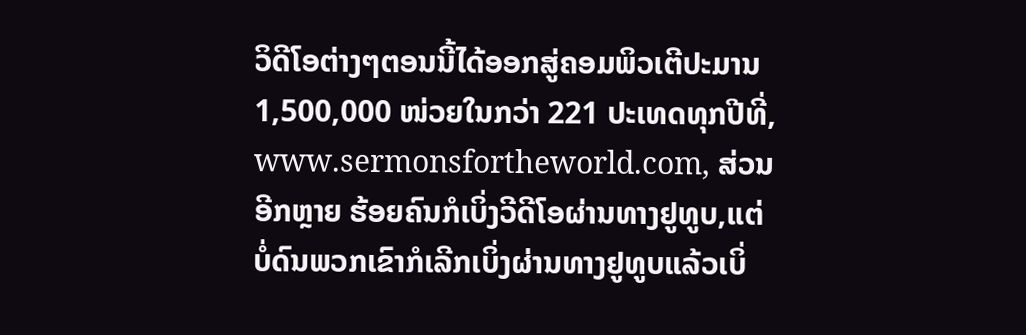ວິດີໂອຕ່າງໆຕອນນີ້ໄດ້ອອກສູ່ຄອມພິວເຕີປະມານ 1,500,000 ໜ່ວຍໃນກວ່າ 221 ປະເທດທຸກປີທີ່, www.sermonsfortheworld.com, ສ່ວນອີກຫຼາຍ ຮ້ອຍຄົນກໍເບິ່ງວີດີໂອຜ່ານທາງຢູທູບ,ແຕ່ບໍ່ດົນພວກເຂົາກໍເລີກເບິ່ງຜ່ານທາງຢູທູບແລ້ວເບິ່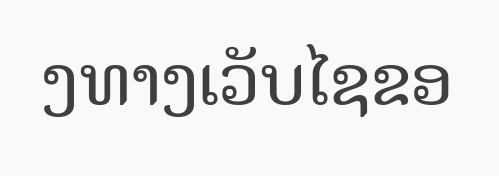ງທາງເວັບໄຊຂອ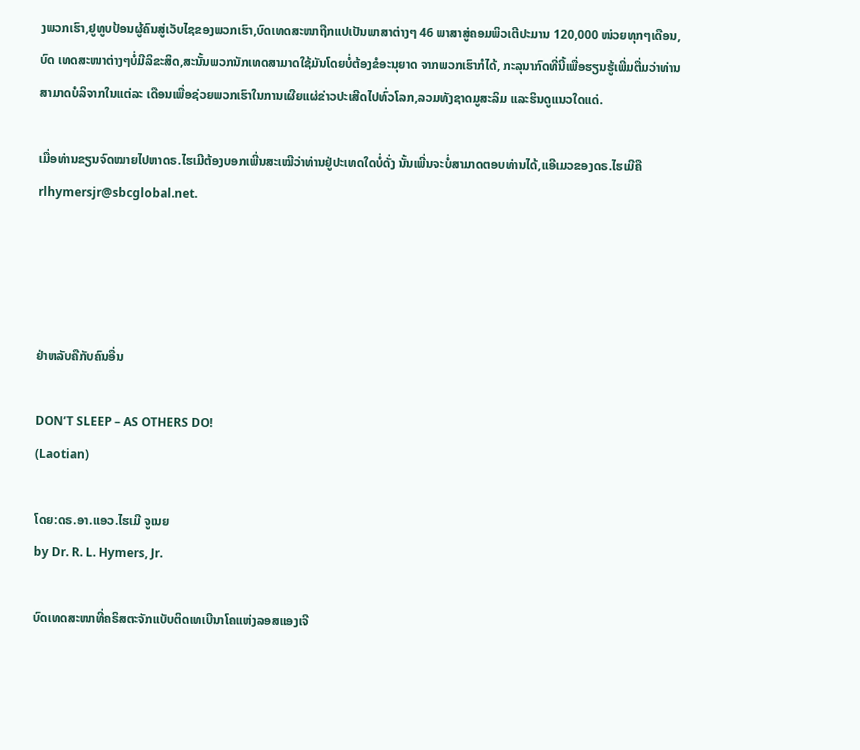ງພວກເຮົາ,ຢູທູບປ້ອນຜູ້ຄົນສູ່ເວັບໄຊຂອງພວກເຮົາ,ບົດເທດສະໜາຖືກແປເປັນພາສາຕ່າງໆ 46 ພາສາສູ່ຄອມພິວເຕີປະມານ 120,000 ໜ່ວຍທຸກໆເດືອນ, ບົດ ເທດສະໜາຕ່າງໆບໍ່ມີລິຂະສິດ,ສະນັ້ນພວກນັກເທດສາມາດໃຊ້ມັນໂດຍບໍ່ຕ້ອງຂໍອະນຸຍາດ ຈາກພວກເຮົາກໍໄດ້, ກະລຸນາກົດທີ່ນີ້ເພື່ອຮຽນຮູ້ເພີ່ມຕື່ມວ່າທ່ານສາມາດບໍລິຈາກໃນແຕ່ລະ ເດືອນເພື່ອຊ່ວຍພວກເຮົາໃນການເຜີຍແຜ່ຂ່າວປະເສີດໄປທົ່ວໂລກ,ລວມທັງຊາດມູສະລິມ ແລະຮິນດູແນວໃດແດ່.

ເມື່ອທ່ານຂຽນຈົດໝາຍໄປຫາດຣ.ໄຮເມີຕ້ອງບອກເພີ່ນສະເໝີວ່າທ່ານຢູ່ປະເທດໃດບໍ່ດັ່ງ ນັ້ນເພີ່ນຈະບໍ່ສາມາດຕອບທ່ານໄດ້,ແອີເມວຂອງດຣ.ໄຮເມີຄື rlhymersjr@sbcglobal.net.




ຢ່າຫລັບຄືກັບຄົນອື່ນ

DON’T SLEEP – AS OTHERS DO!
(Laotian)

ໂດຍ:ດຣ.ອາ.ແອວ.ໄຮເມີ ຈູເນຍ
by Dr. R. L. Hymers, Jr.

ບົດເທດສະໜາທີ່ຄຣິສຕະຈັກແບັບຕິດເທເບີນາໂຄແຫ່ງລອສແອງເຈີ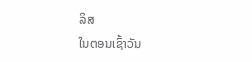ລິສ
ໃນຕອນເຊົ້າວັນ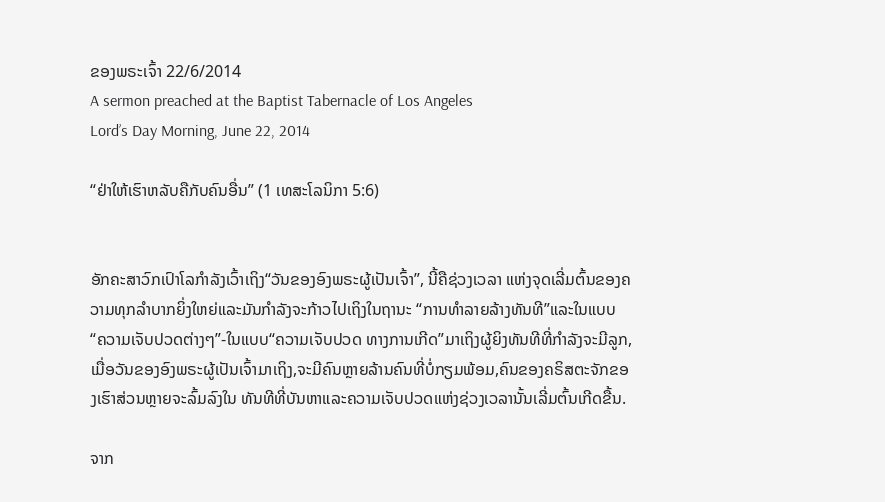ຂອງພຣະເຈົ້າ 22/6/2014
A sermon preached at the Baptist Tabernacle of Los Angeles
Lord’s Day Morning, June 22, 2014

“ຢ່າໃຫ້ເຮົາຫລັບຄືກັບຄົນອື່ນ” (1 ເທສະໂລນິກາ 5:6)


ອັກຄະສາວົກເປົາໂລກໍາລັງເວົ້າເຖິງ“ວັນຂອງອົງພຣະຜູ້ເປັນເຈົ້າ”, ນີ້ຄືຊ່ວງເວລາ ແຫ່ງຈຸດເລີ່ມຕົ້ນຂອງຄວາມທຸກລໍາບາກຍິ່ງໃຫຍ່ແລະມັນກໍາລັງຈະກ້າວໄປເຖິງໃນຖານະ “ການທໍາລາຍລ້າງທັນທີ”ແລະໃນແບບ“ຄວາມເຈັບປວດຕ່າງໆ”-ໃນແບບ“ຄວາມເຈັບປວດ ທາງການເກີດ”ມາເຖິງຜູ້ຍິງທັນທີທີ່ກໍາລັງຈະມີລູກ,ເມື່ອວັນຂອງອົງພຣະຜູ້ເປັນເຈົ້າມາເຖິງ,ຈະມີຄົນຫຼາຍລ້ານຄົນທີ່ບໍ່ກຽມພ້ອມ,ຄົນຂອງຄຣິສຕະຈັກຂອງເຮົາສ່ວນຫຼາຍຈະລົ້ມລົງໃນ ທັນທີທີ່ບັນຫາແລະຄວາມເຈັບປວດແຫ່ງຊ່ວງເວລານັ້ນເລີ່ມຕົ້ນເກີດຂື້ນ.

ຈາກ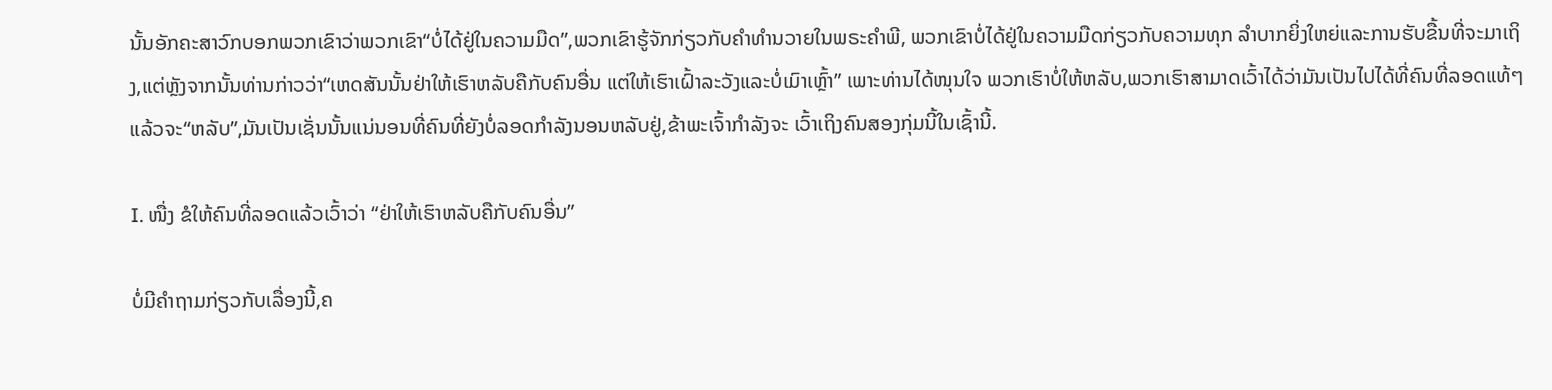ນັ້ນອັກຄະສາວົກບອກພວກເຂົາວ່າພວກເຂົາ“ບໍ່ໄດ້ຢູ່ໃນຄວາມມືດ”,ພວກເຂົາຮູ້ຈັກກ່ຽວກັບຄໍາທໍານວາຍໃນພຣະຄໍາພີ, ພວກເຂົາບໍ່ໄດ້ຢູ່ໃນຄວາມມືດກ່ຽວກັບຄວາມທຸກ ລໍາບາກຍິ່ງໃຫຍ່ແລະການຮັບຂື້ນທີ່ຈະມາເຖິງ,ແຕ່ຫຼັງຈາກນັ້ນທ່ານກ່າວວ່າ“ເຫດສັນນັ້ນຢ່າໃຫ້ເຮົາຫລັບຄືກັບຄົນອື່ນ ແຕ່ໃຫ້ເຮົາເຝົ້າລະວັງແລະບໍ່ເມົາເຫຼົ້າ” ເພາະທ່ານໄດ້ໜຸນໃຈ ພວກເຮົາບໍ່ໃຫ້ຫລັບ,ພວກເຮົາສາມາດເວົ້າໄດ້ວ່າມັນເປັນໄປໄດ້ທີ່ຄົນທີ່ລອດແທ້ໆແລ້ວຈະ“ຫລັບ”,ມັນເປັນເຊັ່ນນັ້ນແນ່ນອນທີ່ຄົນທີ່ຍັງບໍ່ລອດກໍາລັງນອນຫລັບຢູ່,ຂ້າພະເຈົ້າກໍາລັງຈະ ເວົ້າເຖິງຄົນສອງກຸ່ມນີ້ໃນເຊົ້ານີ້.

I. ໜື່ງ ຂໍໃຫ້ຄົນທີ່ລອດແລ້ວເວົ້າວ່າ “ຢ່າໃຫ້ເຮົາຫລັບຄືກັບຄົນອື່ນ”

ບໍ່ມີຄໍາຖາມກ່ຽວກັບເລື່ອງນີ້,ຄ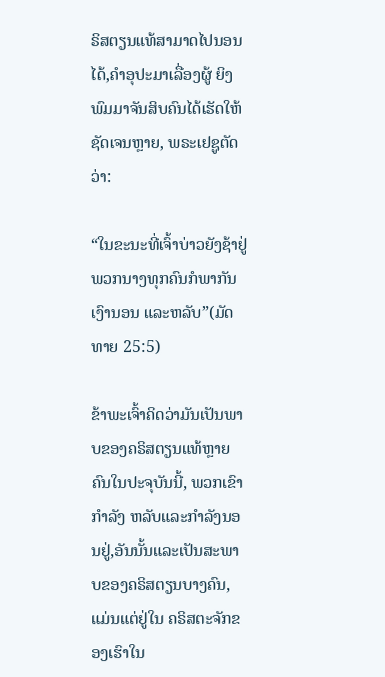ຣິສຕຽນແທ້ສາມາດໄປນອນໄດ້,ຄໍາອຸປະມາເລື່ອງຜູ້ ຍິງພົມມາຈັນສິບຄົນໄດ້ເຮັດໃຫ້ຊັດເຈນຫຼາຍ, ພຣະເຢຊູຕັດວ່າ:

“ໃນຂະນະທີ່ເຈົ້າບ່າວຍັງຊ້າຢູ່ ພວກນາງທຸກຄົນກໍພາກັນເງົານອນ ແລະຫລັບ”(ມັດທາຍ 25:5)

ຂ້າພະເຈົ້າຄິດວ່າມັນເປັນພາບຂອງຄຣິສຕຽນແທ້ຫຼາຍຄົນໃນປະຈຸບັນນີ້, ພວກເຂົາກໍາລັງ ຫລັບແລະກໍາລັງນອນຢູ່,ອັນນັ້ນແລະເປັນສະພາບຂອງຄຣິສຕຽນບາງຄົນ, ແມ່ນແຕ່ຢູ່ໃນ ຄຣິສຕະຈັກຂອງເຮົາໃນ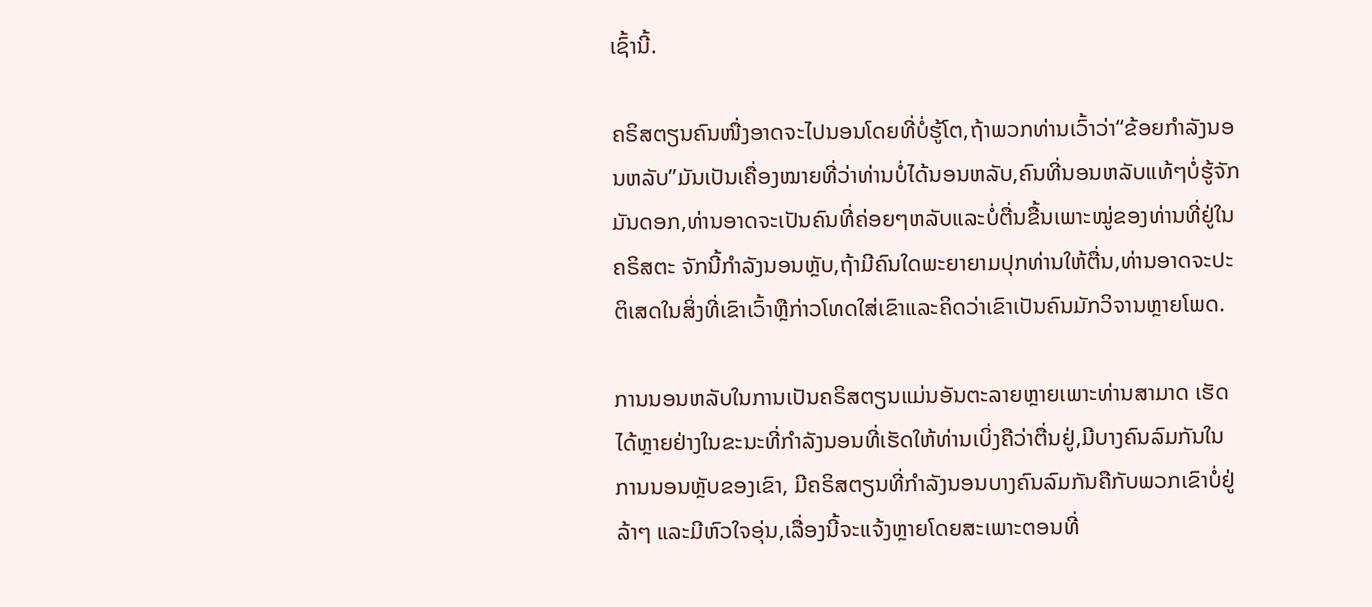ເຊົ້ານີ້.

ຄຣິສຕຽນຄົນໜື່ງອາດຈະໄປນອນໂດຍທີ່ບໍ່ຮູ້ໂຕ,ຖ້າພວກທ່ານເວົ້າວ່າ“ຂ້ອຍກໍາລັງນອນຫລັບ”ມັນເປັນເຄື່ອງໝາຍທີ່ວ່າທ່ານບໍ່ໄດ້ນອນຫລັບ,ຄົນທີ່ນອນຫລັບແທ້ໆບໍ່ຮູ້ຈັກມັນດອກ,ທ່ານອາດຈະເປັນຄົນທີ່ຄ່ອຍໆຫລັບແລະບໍ່ຕື່ນຂື້ນເພາະໝູ່ຂອງທ່ານທີ່ຢູ່ໃນຄຣິສຕະ ຈັກນີ້ກໍາລັງນອນຫຼັບ,ຖ້າມີຄົນໃດພະຍາຍາມປຸກທ່ານໃຫ້ຕື່ນ,ທ່ານອາດຈະປະຕິເສດໃນສິ່ງທີ່ເຂົາເວົ້າຫຼືກ່າວໂທດໃສ່ເຂົາແລະຄິດວ່າເຂົາເປັນຄົນມັກວິຈານຫຼາຍໂພດ.

ການນອນຫລັບໃນການເປັນຄຣິສຕຽນແມ່ນອັນຕະລາຍຫຼາຍເພາະທ່ານສາມາດ ເຮັດໄດ້ຫຼາຍຢ່າງໃນຂະນະທີ່ກໍາລັງນອນທີ່ເຮັດໃຫ້ທ່ານເບິ່ງຄືວ່າຕື່ນຢູ່,ມີບາງຄົນລົມກັນໃນ ການນອນຫຼັບຂອງເຂົາ, ມີຄຣິສຕຽນທີ່ກໍາລັງນອນບາງຄົນລົມກັນຄືກັບພວກເຂົາບໍ່ຢູ່ລ້າໆ ແລະມີຫົວໃຈອຸ່ນ,ເລື່ອງນີ້ຈະແຈ້ງຫຼາຍໂດຍສະເພາະຕອນທີ່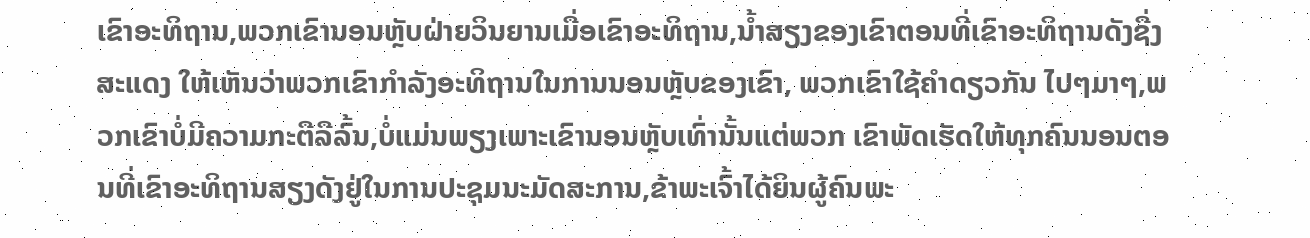ເຂົາອະທິຖານ,ພວກເຂົານອນຫຼັບຝ່າຍວິນຍານເມື່ອເຂົາອະທິຖານ,ນໍ້າສຽງຂອງເຂົາຕອນທີ່ເຂົາອະທິຖານດັງຊື່ງສະແດງ ໃຫ້ເຫັນວ່າພວກເຂົາກໍາລັງອະທິຖານໃນການນອນຫຼັບຂອງເຂົາ, ພວກເຂົາໃຊ້ຄໍາດຽວກັນ ໄປໆມາໆ,ພວກເຂົາບໍ່ມີຄວາມກະຕືລືລົ້ນ,ບໍ່ແມ່ນພຽງເພາະເຂົານອນຫຼັບເທົ່ານັ້ນແຕ່ພວກ ເຂົາພັດເຮັດໃຫ້ທຸກຄົນນອນຕອນທີ່ເຂົາອະທິຖານສຽງດັງຢູ່ໃນການປະຊຸມນະມັດສະການ,ຂ້າພະເຈົ້າໄດ້ຍິນຜູ້ຄົນພະ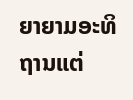ຍາຍາມອະທິຖານແຕ່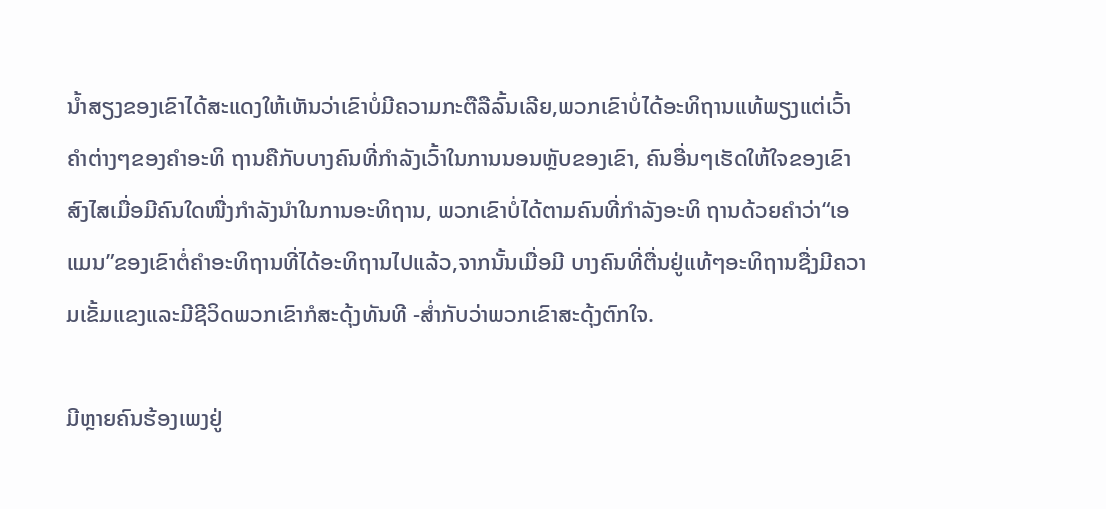ນໍ້າສຽງຂອງເຂົາໄດ້ສະແດງໃຫ້ເຫັນວ່າເຂົາບໍ່ມີຄວາມກະຕືລືລົ້ນເລີຍ,ພວກເຂົາບໍ່ໄດ້ອະທິຖານແທ້ພຽງແຕ່ເວົ້າຄໍາຕ່າງໆຂອງຄໍາອະທິ ຖານຄືກັບບາງຄົນທີ່ກໍາລັງເວົ້າໃນການນອນຫຼັບຂອງເຂົາ, ຄົນອື່ນໆເຮັດໃຫ້ໃຈຂອງເຂົາ ສົງໄສເມື່ອມີຄົນໃດໜື່ງກໍາລັງນໍາໃນການອະທິຖານ, ພວກເຂົາບໍ່ໄດ້ຕາມຄົນທີ່ກໍາລັງອະທິ ຖານດ້ວຍຄໍາວ່າ“ເອແມນ”ຂອງເຂົາຕໍ່ຄໍາອະທິຖານທີ່ໄດ້ອະທິຖານໄປແລ້ວ,ຈາກນັ້ນເມື່ອມີ ບາງຄົນທີ່ຕື່ນຢູ່ແທ້ໆອະທິຖານຊື່ງມີຄວາມເຂັ້ມແຂງແລະມີຊີວິດພວກເຂົາກໍສະດຸ້ງທັນທີ -ສໍ່າກັບວ່າພວກເຂົາສະດຸ້ງຕົກໃຈ.

ມີຫຼາຍຄົນຮ້ອງເພງຢູ່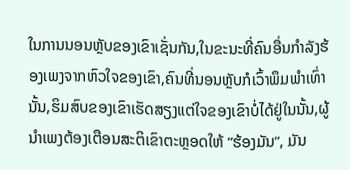ໃນການນອນຫຼັບຂອງເຂົາເຊັ່ນກັນ,ໃນຂະນະທີ່ຄົນອື່ນກໍາລັງຮ້ອງເພງຈາກຫົວໃຈຂອງເຂົາ,ຄົນທີ່ນອນຫຼັບກໍເວົ້າພຶມພໍາເທົ່ານັ້ນ,ຮິມສົບຂອງເຂົາເຮັດສຽງແຕ່ໃຈຂອງເຂົາບໍ່ໄດ້ຢູ່ໃນນັ້ນ,ຜູ້ນໍາເພງຕ້ອງເຕືອນສະຕິເຂົາຕະຫຼອດໃຫ້ “ຮ້ອງມັນ”, ມັນ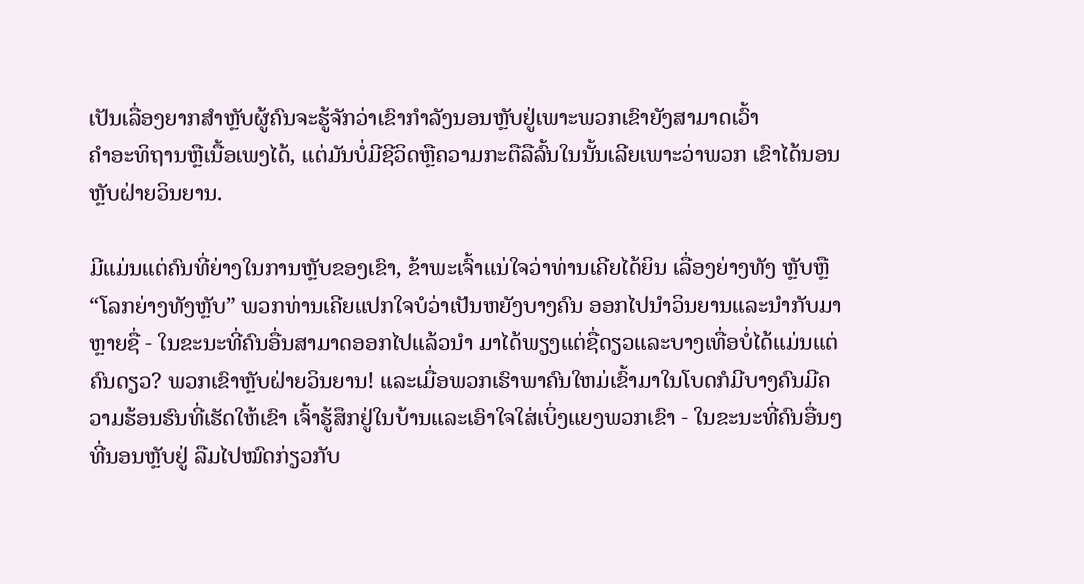ເປັນເລື່ອງຍາກສໍາຫຼັບຜູ້ຄົນຈະຮູ້ຈັກວ່າເຂົາກໍາລັງນອນຫຼັບຢູ່ເພາະພວກເຂົາຍັງສາມາດເວົ້າ
ຄໍາອະທິຖານຫຼືເນື້ອເພງໄດ້, ແຕ່ມັນບໍ່ມີຊີວິດຫຼືຄວາມກະຕືລືລົ້ນໃນນັ້ນເລີຍເພາະວ່າພວກ ເຂົາໄດ້ນອນຫຼັບຝ່າຍວິນຍານ.

ມີແມ່ນແຕ່ຄົນທີ່ຍ່າງໃນການຫຼັບຂອງເຂົາ, ຂ້າພະເຈົ້າແນ່ໃຈວ່າທ່ານເຄີຍໄດ້ຍິນ ເລື່ອງຍ່າງທັງ ຫຼັບຫຼື “ໂລກຍ່າງທັງຫຼັບ” ພວກທ່ານເຄີຍແປກໃຈບໍວ່າເປັນຫຍັງບາງຄົນ ອອກໄປນໍາວິນຍານແລະນໍາກັບມາຫຼາຍຊື່ - ໃນຂະນະທີ່ຄົນອື່ນສາມາດອອກໄປແລ້ວນໍາ ມາໄດ້ພຽງແຕ່ຊື່ດຽວແລະບາງເທື່ອບໍ່ໄດ້ແມ່ນແຕ່ຄົນດຽວ? ພວກເຂົາຫຼັບຝ່າຍວິນຍານ! ແລະເມື່ອພວກເຮົາພາຄົນໃຫມ່ເຂົ້າມາໃນໂບດກໍມີບາງຄົນມີຄວາມຮ້ອນຮົນທີ່ເຮັດໃຫ້ເຂົາ ເຈົ້າຮູ້ສຶກຢູ່ໃນບ້ານແລະເອົາໃຈໃສ່ເບິ່ງແຍງພວກເຂົາ - ໃນຂະນະທີ່ຄົນອື່ນໆທີ່ນອນຫຼັບຢູ່ ລືມໄປໝົດກ່ຽວກັບ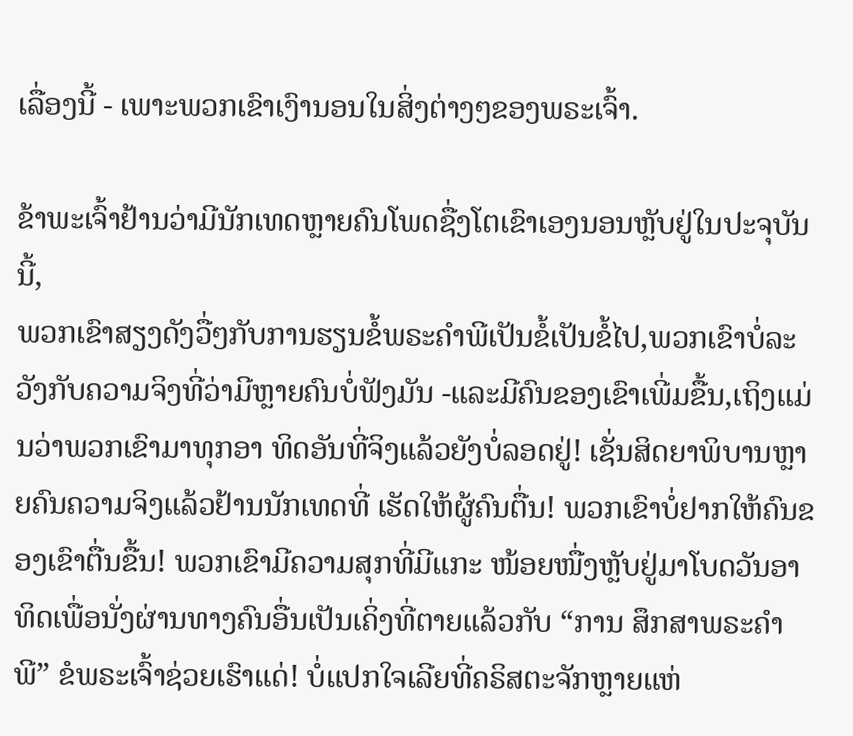ເລື່ອງນີ້ - ເພາະພວກເຂົາເງົານອນໃນສິ່ງຕ່າງໆຂອງພຣະເຈົ້າ.

ຂ້າພະເຈົ້າຢ້ານວ່າມີນັກເທດຫຼາຍຄົນໂພດຊື່ງໂຕເຂົາເອງນອນຫຼັບຢູ່ໃນປະຈຸບັນນີ້,
ພວກເຂົາສຽງດັງວື່ໆກັບການຮຽນຂໍ້ພຣະຄໍາພີເປັນຂໍ້ເປັນຂໍ້ໄປ,ພວກເຂົາບໍ່ລະວັງກັບຄວາມຈິງທີ່ວ່າມີຫຼາຍຄົນບໍ່ຟັງມັນ -ແລະມີຄົນຂອງເຂົາເພີ່ມຂື້ນ,ເຖິງແມ່ນວ່າພວກເຂົາມາທຸກອາ ທິດອັນທີ່ຈິງແລ້ວຍັງບໍ່ລອດຢູ່! ເຊັ່ນສິດຍາພິບານຫຼາຍຄົນຄວາມຈິງແລ້ວຢ້ານນັກເທດທີ່ ເຮັດໃຫ້ຜູ້ຄົນຕື່ນ! ພວກເຂົາບໍ່ຢາກໃຫ້ຄົນຂອງເຂົາຕື່ນຂື້ນ! ພວກເຂົາມີຄວາມສຸກທີ່ມີແກະ ໜ້ອຍໜື່ງຫຼັບຢູ່ມາໂບດວັນອາທິດເພື່ອນັ່ງຜ່ານທາງຄົນອື່ນເປັນເຄິ່ງທີ່ຕາຍແລ້ວກັບ “ການ ສຶກສາພຣະຄໍາພີ” ຂໍພຣະເຈົ້າຊ່ວຍເຮົາແດ່! ບໍ່ແປກໃຈເລີຍທີ່ຄຣິສຕະຈັກຫຼາຍແຫ່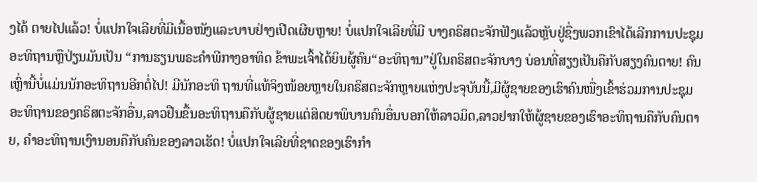ງໄດ້ ຕາຍໄປແລ້ວ! ບໍ່ແປກໃຈເລີຍທີ່ມີເນື້ອໜັງແລະບາບຢ່າງເປີດເຜີຍຫຼາຍ! ບໍ່ແປກໃຈເລີຍທີ່ມີ ບາງຄຣິສຕະຈັກຟັງແລ້ວຫຼັບຢູ່ຊື່ງພວກເຂົາໄດ້ເລີກການປະຊຸມອະທິຖານຫຼືປ່ຽນມັນເປັນ “ການຮຽນພຣະຄໍາພີກາງອາທິດ ຂ້າພະເຈົ້າໄດ້ຍິນຜູ້ຄົນ“ອະທິຖານ”ຢູ່ໃນຄຣິສຕະຈັກບາງ ບ່ອນທີ່ສຽງເປັນຄືກັບສຽງຄົນຕາຍ! ຄົນເຫຼົ່ານີ້ບໍ່ແມ່ນນັກອະທິຖານອີກຕໍ່ໄປ! ມີນັກອະທິ ຖານທີ່ແທ້ຈິງໜ້ອຍຫຼາຍໃນຄຣິສຕະຈັກຫຼາຍແຫ່ງປະຈຸບັນນີ້,ມີຜູ້ຊາຍຂອງເຮົາຄົນໜື່ງເຂົ້າຮ່ວມການປະຊຸມອະທິຖານຂອງຄຣິສຕະຈັກອື່ນ,ລາວຢືນຂື້ນອະທິຖານຄືກັບຜູ້ຊາຍແຕ່ສິດຍາພິບານຄົນອື່ນບອກໃຫ້ລາວມິດ,ລາວຢາກໃຫ້ຜູ້ຊາຍຂອງເຮົາອະທິຖານຄືກັບຄົນຕາຍ, ຄໍາອະທິຖານເງົານອນຄືກັບຄົນຂອງລາວເຮັດ! ບໍ່ແປກໃຈເລີຍທີ່ຊາດຂອງເຮົາກໍາ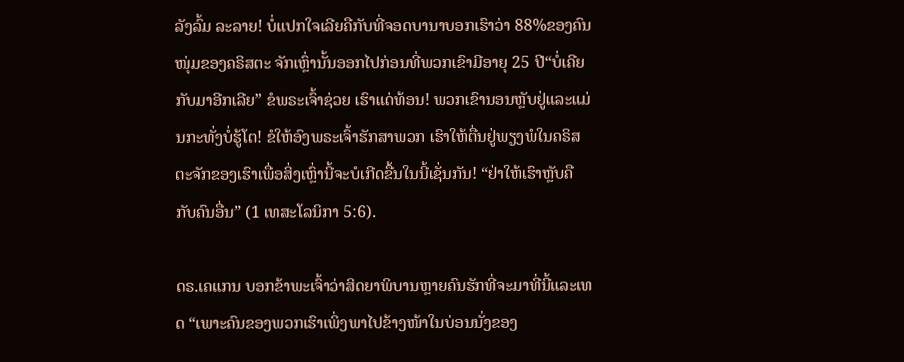ລັງລົ້ມ ລະລາຍ! ບໍ່ແປກໃຈເລີຍຄືກັບທີ່ຈອດບານາບອກເຮົາວ່າ 88%ຂອງຄົນໜຸ່ມຂອງຄຣິສຕະ ຈັກເຫຼົ່ານັ້ນອອກໄປກ່ອນທີ່ພວກເຂົາມີອາຍຸ 25 ປີ“ບໍ່ເຄີຍກັບມາອີກເລີຍ” ຂໍພຣະເຈົ້າຊ່ວຍ ເຮົາແດ່ທ້ອນ! ພວກເຂົານອນຫຼັບຢູ່ແລະແມ່ນກະທັ່ງບໍ່ຮູ້ໂຕ! ຂໍໃຫ້ອົງພຣະເຈົ້າຮັກສາພວກ ເຮົາໃຫ້ຕື່ນຢູ່ພຽງພໍໃນຄຣິສຕະຈັກຂອງເຮົາເພື່ອສິ່ງເຫຼົ່ານີ້ຈະບໍເກີດຂື້ນໃນນີ້ເຊັ່ນກັນ! “ຢ່າໃຫ້ເຮົາຫຼັບຄືກັບຄົນອື່ນ” (1 ເທສະໂລນິກາ 5:6).

ດຣ.ເຄແກນ ບອກຂ້າພະເຈົ້າວ່າສິດຍາພິບານຫຼາຍຄົນຮັກທີ່ຈະມາທີ່ນີ້ແລະເທດ “ເພາະຄົນຂອງພວກເຮົາເພິ່ງພາໄປຂ້າງໜ້າໃນບ່ອນນັ່ງຂອງ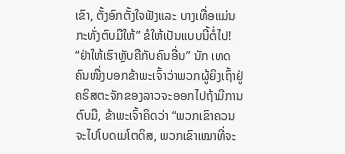ເຂົາ, ຕັ້ງອົກຕັ້ງໃຈຟັງແລະ ບາງເທື່ອແມ່ນກະທັ່ງຕົບມືໃຫ້” ຂໍໃຫ້ເປັນແບບນີ້ຕໍ່ໄປ! “ຢ່າໃຫ້ເຮົາຫຼັບຄືກັບຄົນອື່ນ” ນັກ ເທດຄົນໜື່ງບອກຂ້າພະເຈົ້າວ່າພວກຜູ້ຍິງເຖົ້າຢູ່ຄຣິສຕະຈັກຂອງລາວຈະອອກໄປຖ້າມີການຕົບມື, ຂ້າພະເຈົ້າຄິດວ່າ “ພວກເຂົາຄວນຈະໄປໂບດເມໂຕດິສ, ພວກເຂົາເໝາທີ່ຈະ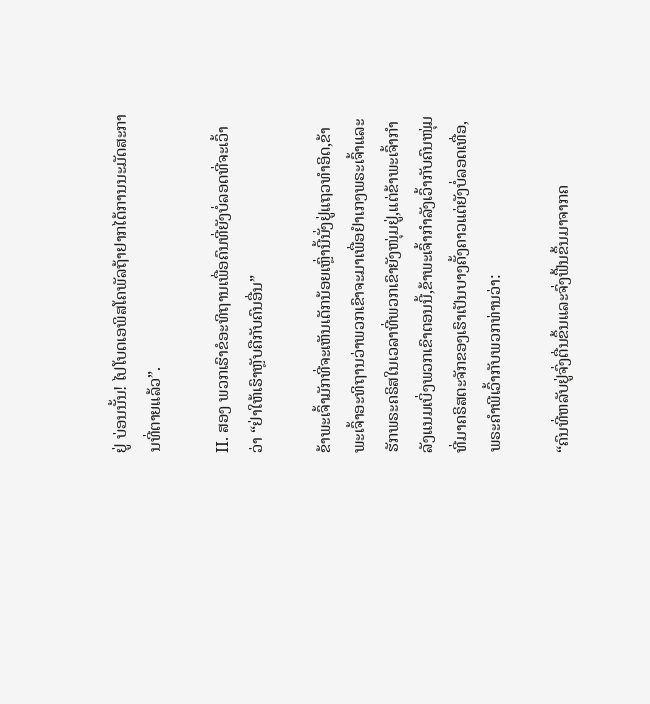ຢູ່ ບ່ອນນັ້ນ! ໄປໂບດເອພິສໂຄພັລຖ້າຢາກໄດ້ການນະມັດສະການທີ່ຕາຍແລ້ວ”.

II. ສອງ ພວກເຮົາຂໍອະທິຖານເພື່ອຄົນທີ່ຍັງບໍ່ລອດທີ່ຈະເວົ້າວ່າ “ຢ່າໃຫ້ເຮົາຫຼັບຄືກັບຄົນອື່ນ”

ຂ້າພະເຈົ້າມັກທີ່ຈະເຫັນເດັກນ້ອຍເຫຼົ່ານີ້ນັ່ງຢູ່ແຖວທໍາອິດ,ຂ້າພະເຈົ້າອະທິຖານວ່າພວກເຂົາຈະມາເພື່ອຢໍາເກງພຣະເຈົ້າແລະຮັກພຣະຄຣິສໃນເວລາທີ່ພວກເຂົາຍັງໜຸ່ມຢູ່,ແຕ່ຂ້າພະເຈົ້າກໍາລັງແນມເບິ່ງພວກເຂົາຕອນນີ້,ຂ້າພະເຈົ້າກໍາລັງເວົ້າກັບຄົນໜຸ່ມທີ່ມາຄຣິສຕະຈັກຂອງເຮົາເປັນບາງຄັ້ງຄາວແຕ່ຍັງບໍ່ລອດເທື່ອ, ພຣະຄໍາພີເວົ້າກັບພວກທ່ານວ່າ:

“ຄົນທີ່ຫລັບຢູ່ຈົ່ງຕື່ນຂຶ້ນແລະຈົ່ງຟື້ນຂຶ້ນມາຈາກຄ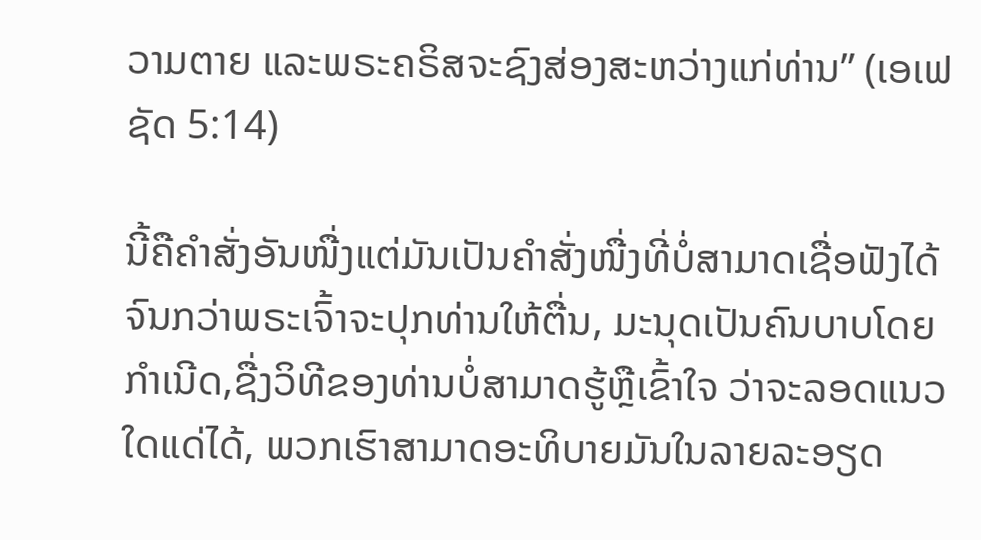ວາມຕາຍ ແລະພຣະຄຣິສຈະຊົງສ່ອງສະຫວ່າງແກ່ທ່ານ” (ເອເຟຊັດ 5:14)

ນີ້ຄືຄໍາສັ່ງອັນໜື່ງແຕ່ມັນເປັນຄໍາສັ່ງໜື່ງທີ່ບໍ່ສາມາດເຊື່ອຟັງໄດ້ຈົນກວ່າພຣະເຈົ້າຈະປຸກທ່ານໃຫ້ຕື່ນ, ມະນຸດເປັນຄົນບາບໂດຍກໍາເນີດ,ຊື່ງວິທີຂອງທ່ານບໍ່ສາມາດຮູ້ຫຼືເຂົ້າໃຈ ວ່າຈະລອດແນວໃດແດ່ໄດ້, ພວກເຮົາສາມາດອະທິບາຍມັນໃນລາຍລະອຽດ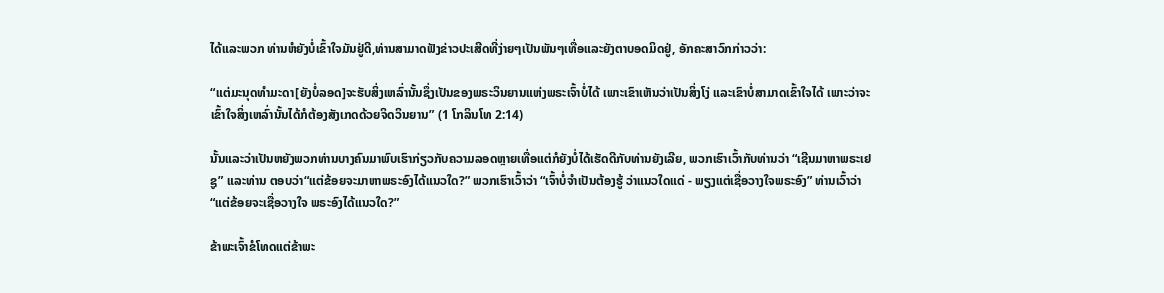ໄດ້ແລະພວກ ທ່ານຫໍຍັງບໍ່ເຂົ້າໃຈມັນຢູ່ດີ,ທ່ານສາມາດຟັງຂ່າວປະເສີດທີ່ງ່າຍໆເປັນພັນໆເທື່ອແລະຍັງຕາບອດມິດຢູ່, ອັກຄະສາວົກກ່າວວ່າ:

“ແຕ່ມະນຸດທຳມະດາ[ຍັງບໍ່ລອດ]ຈະຮັບສິ່ງເຫລົ່ານັ້ນຊຶ່ງເປັນຂອງພຣະວິນຍານແຫ່ງພຣະເຈົ້າບໍ່ໄດ້ ເພາະເຂົາເຫັນວ່າເປັນສິ່ງໂງ່ ແລະເຂົາບໍ່ສາມາດເຂົ້າໃຈໄດ້ ເພາະວ່າຈະເຂົ້າໃຈສິ່ງເຫລົ່ານັ້ນໄດ້ກໍຕ້ອງສັງເກດດ້ວຍຈິດວິນຍານ” (1 ໂກລິນໂທ 2:14)

ນັ້ນແລະວ່າເປັນຫຍັງພວກທ່ານບາງຄົນມາພົບເຮົາກ່ຽວກັບຄວາມລອດຫຼາຍເທື່ອແຕ່ກໍຍັງບໍ່ໄດ້ເຮັດດີກັບທ່ານຍັງເລີຍ, ພວກເຮົາເວົ້າກັບທ່ານວ່າ “ເຊີນມາຫາພຣະເຢຊູ” ແລະທ່ານ ຕອບວ່າ“ແຕ່ຂ້ອຍຈະມາຫາພຣະອົງໄດ້ແນວໃດ?” ພວກເຮົາເວົ້າວ່າ “ເຈົ້າບໍ່ຈໍາເປັນຕ້ອງຮູ້ ວ່າແນວໃດແດ່ - ພຽງແຕ່ເຊື່ອວາງໃຈພຣະອົງ” ທ່ານເວົ້າວ່າ “ແຕ່ຂ້ອຍຈະເຊື່ອວາງໃຈ ພຣະອົງໄດ້ແນວໃດ?”

ຂ້າພະເຈົ້າຂໍໂທດແຕ່ຂ້າພະ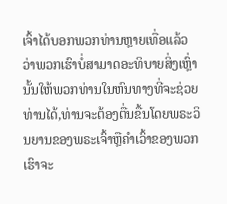ເຈົ້າໄດ້ບອກພວກທ່ານຫຼາຍເທື່ອແລ້ວວ່າພວກເຮົາບໍ່ສາມາດອະທິບາຍສິ່ງເຫຼົ່ານັ້ນໃຫ້ພວກທ່ານໃນຫົນທາງທີ່ຈະຊ່ວຍທ່ານໄດ້,ທ່ານຈະຕ້ອງຕື່ນຂື້ນໂດຍພຣະວິນຍານຂອງພຣະເຈົ້າຫຼືຄໍາເວົ້າຂອງພວກເຮົາຈະ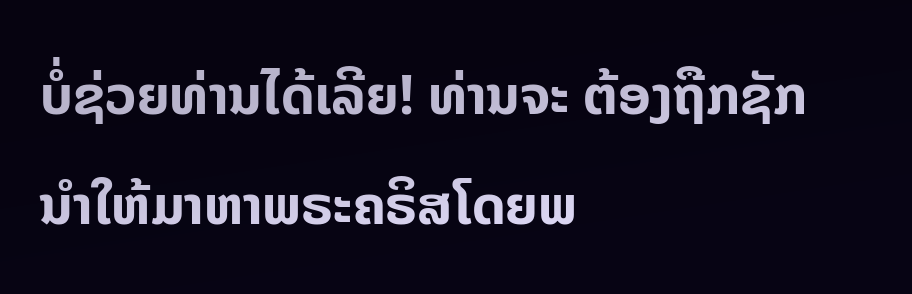ບໍ່ຊ່ວຍທ່ານໄດ້ເລີຍ! ທ່ານຈະ ຕ້ອງຖືກຊັກນໍາໃຫ້ມາຫາພຣະຄຣິສໂດຍພ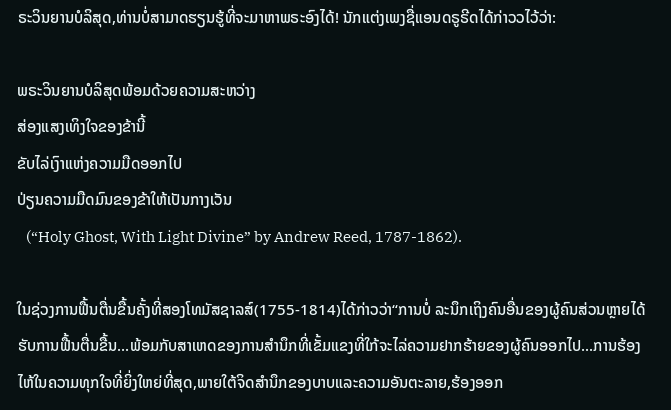ຣະວິນຍານບໍລິສຸດ,ທ່ານບໍ່ສາມາດຮຽນຮູ້ທີ່ຈະມາຫາພຣະອົງໄດ້! ນັກແຕ່ງເພງຊື່ແອນດຣູຣີດໄດ້ກ່າວວໄວ້ວ່າ:

ພຣະວິນຍານບໍລິສຸດພ້ອມດ້ວຍຄວາມສະຫວ່າງ
ສ່ອງແສງເທິງໃຈຂອງຂ້ານີ້
ຂັບໄລ່ເງົາແຫ່ງຄວາມມືດອອກໄປ
ປ່ຽນຄວາມມືດມົນຂອງຂ້າໃຫ້ເປັນກາງເວັນ
   (“Holy Ghost, With Light Divine” by Andrew Reed, 1787-1862).

ໃນຊ່ວງການຟື້ນຕື່ນຂື້ນຄັ້ງທີ່ສອງໂທມັສຊາລສ໌(1755-1814)ໄດ້ກ່າວວ່າ“ການບໍ່ ລະນຶກເຖິງຄົນອື່ນຂອງຜູ້ຄົນສ່ວນຫຼາຍໄດ້ຮັບການຟື້ນຕື່ນຂື້ນ...ພ້ອມກັບສາເຫດຂອງການສໍານຶກທີ່ເຂັ້ມແຂງທີ່ໃກ້ຈະໄລ່ຄວາມຢາກຮ້າຍຂອງຜູ້ຄົນອອກໄປ...ການຮ້ອງໄຫ້ໃນຄວາມທຸກໃຈທີ່ຍິ່ງໃຫຍ່ທີ່ສຸດ,ພາຍໃຕ້ຈິດສໍານຶກຂອງບາບແລະຄວາມອັນຕະລາຍ,ຮ້ອງອອກ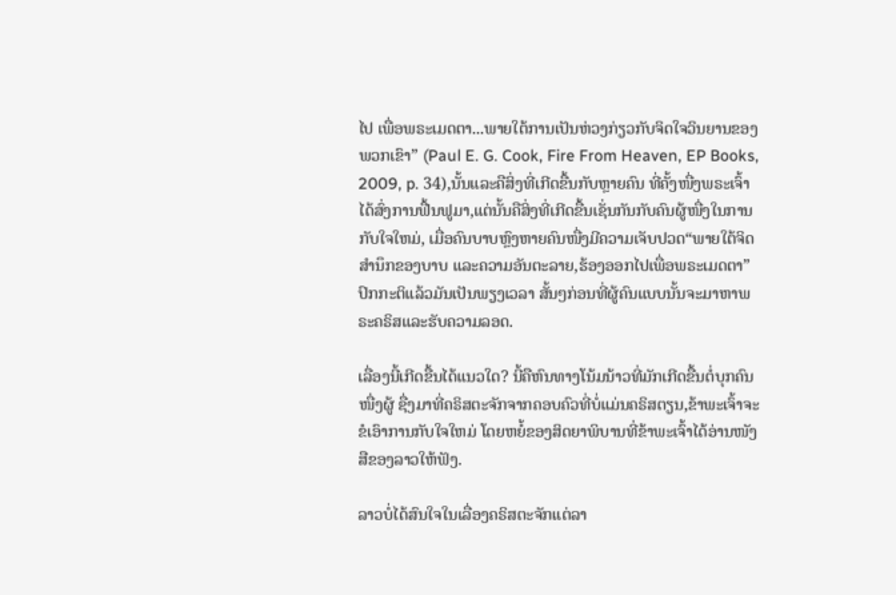ໄປ ເພື່ອພຣະເມດຕາ...ພາຍໃຕ້ການເປັນຫ່ວງກ່ຽວກັບຈິດໃຈວິນຍານຂອງພວກເຂົາ” (Paul E. G. Cook, Fire From Heaven, EP Books, 2009, p. 34),ນັ້ນແລະຄືສິ່ງທີ່ເກີດຂື້ນກັບຫຼາຍຄົນ ທີ່ຄັ້ງໜື່ງພຣະເຈົ້າໄດ້ສົ່ງການຟື້ນຟູມາ,ແຕ່ນັ້ນຄືສິ່ງທີ່ເກີດຂື້ນເຊັ່ນກັນກັບຄົນຜູ້ໜື່ງໃນການກັບໃຈໃຫມ່, ເມື່ອຄົນບາບຫຼົງຫາຍຄົນໜື່ງມີຄວາມເຈັບປວດ“ພາຍໃຕ້ຈິດສໍານຶກຂອງບາບ ແລະຄວາມອັນຕະລາຍ,ຮ້ອງອອກໄປເພື່ອພຣະເມດຕາ” ປົກກະຕິແລ້ວມັນເປັນພຽງເວລາ ສັ້ນໆກ່ອນທີ່ຜູ້ຄົນແບບນັ້ນຈະມາຫາພຣະຄຣິສແລະຮັບຄວາມລອດ.

ເລື່ອງນີ້ເກີດຂື້ນໄດ້ແນວໃດ? ນີ້ຄືຫົນທາງໂນ້ມນ້າວທີ່ມັກເກີດຂື້ນຕໍ່ບຸກຄົນໜື່ງຜູ້ ຊື່ງມາທີ່ຄຣິສຕະຈັກຈາກຄອບຄົວທີ່ບໍ່ແມ່ນຄຣິສຕຽນ,ຂ້າພະເຈົ້າຈະຂໍເອົາການກັບໃຈໃຫມ່ ໂດຍຫຍໍ້ຂອງສິດຍາພິບານທີ່ຂ້າພະເຈົ້າໄດ້ອ່ານໜັງສືຂອງລາວໃຫ້ຟັງ.

ລາວບໍ່ໄດ້ສົນໃຈໃນເລື່ອງຄຣິສຕະຈັກແຕ່ລາ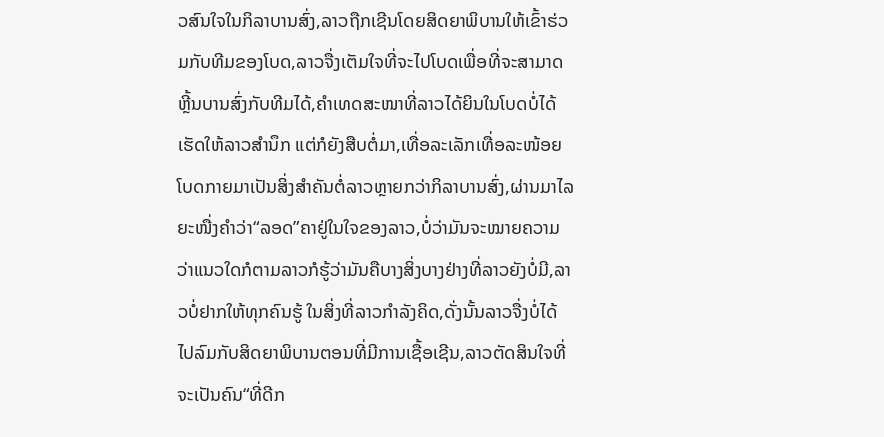ວສົນໃຈໃນກິລາບານສົ່ງ,ລາວຖືກເຊີນໂດຍສິດຍາພິບານໃຫ້ເຂົ້າຮ່ວມກັບທີມຂອງໂບດ,ລາວຈື່ງເຕັມໃຈທີ່ຈະໄປໂບດເພື່ອທີ່ຈະສາມາດຫຼີ້ນບານສົ່ງກັບທີມໄດ້,ຄໍາເທດສະໜາທີ່ລາວໄດ້ຍິນໃນໂບດບໍ່ໄດ້ເຮັດໃຫ້ລາວສໍານຶກ ແຕ່ກໍຍັງສືບຕໍ່ມາ,ເທື່ອລະເລັກເທື່ອລະໜ້ອຍໂບດກາຍມາເປັນສິ່ງສໍາຄັນຕໍ່ລາວຫຼາຍກວ່າກິລາບານສົ່ງ,ຜ່ານມາໄລຍະໜື່ງຄໍາວ່າ“ລອດ”ຄາຢູ່ໃນໃຈຂອງລາວ,ບໍ່ວ່າມັນຈະໝາຍຄວາມວ່າແນວໃດກໍຕາມລາວກໍຮູ້ວ່າມັນຄືບາງສິ່ງບາງຢ່າງທີ່ລາວຍັງບໍ່ມີ,ລາວບໍ່ຢາກໃຫ້ທຸກຄົນຮູ້ ໃນສິ່ງທີ່ລາວກໍາລັງຄິດ,ດັ່ງນັ້ນລາວຈື່ງບໍ່ໄດ້ໄປລົມກັບສິດຍາພິບານຕອນທີ່ມີການເຊື້ອເຊີນ,ລາວຕັດສິນໃຈທີ່ຈະເປັນຄົນ“ທີ່ດີກ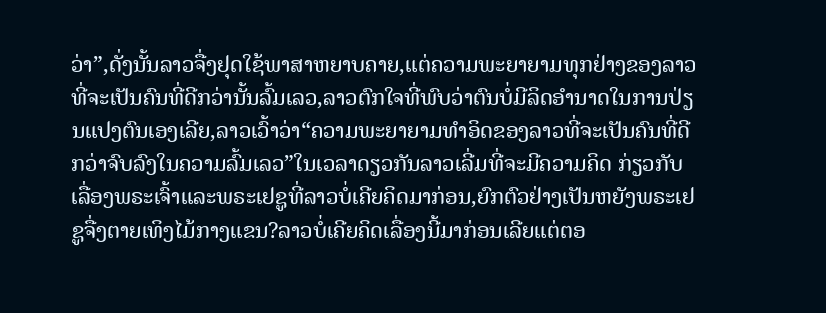ວ່າ”,ດັ່ງນັ້ນລາວຈື່ງຢຸດໃຊ້ພາສາຫຍາບຄາຍ,ແຕ່ຄວາມພະຍາຍາມທຸກຢ່າງຂອງລາວທີ່ຈະເປັນຄົນທີ່ດີກວ່ານັ້ນລົ້ມເລວ,ລາວຕົກໃຈທີ່ພົບວ່າຕົນບໍ່ມີລິດອໍານາດໃນການປ່ຽນແປງຕົນເອງເລີຍ,ລາວເວົ້າວ່າ“ຄວາມພະຍາຍາມທໍາອິດຂອງລາວທີ່ຈະເປັນຄົນທີ່ດີກວ່າຈົບລົງໃນຄວາມລົ້ມເລວ”ໃນເວລາດຽວກັນລາວເລີ່ມທີ່ຈະມີຄວາມຄິດ ກ່ຽວກັບເລື່ອງພຣະເຈົ້າແລະພຣະເຢຊູທີ່ລາວບໍ່ເຄີຍຄິດມາກ່ອນ,ຍົກຕົວຢ່າງເປັນຫຍັງພຣະເຢຊູຈື່ງຕາຍເທິງໄມ້ກາງແຂນ?ລາວບໍ່ເຄີຍຄິດເລື່ອງນີ້ມາກ່ອນເລີຍແຕ່ຕອ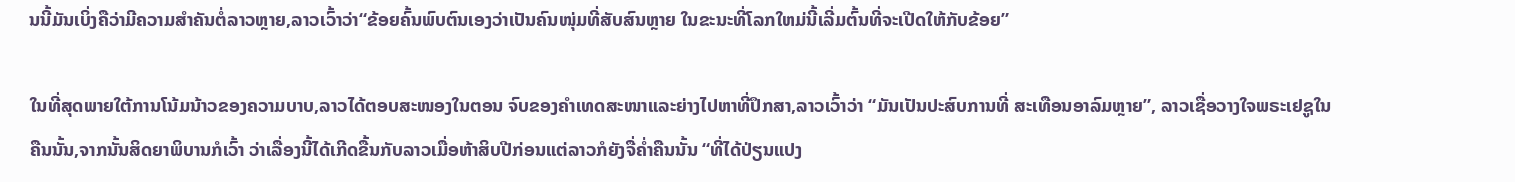ນນີ້ມັນເບິ່ງຄືວ່າມີຄວາມສໍາຄັນຕໍ່ລາວຫຼາຍ,ລາວເວົ້າວ່າ“ຂ້ອຍຄົ້ນພົບຕົນເອງວ່າເປັນຄົນໜຸ່ມທີ່ສັບສົນຫຼາຍ ໃນຂະນະທີ່ໂລກໃຫມ່ນີ້ເລີ່ມຕົ້ນທີ່ຈະເປີດໃຫ້ກັບຂ້ອຍ”

ໃນທີ່ສຸດພາຍໃຕ້ການໂນ້ມນ້າວຂອງຄວາມບາບ,ລາວໄດ້ຕອບສະໜອງໃນຕອນ ຈົບຂອງຄໍາເທດສະໜາແລະຍ່າງໄປຫາທີ່ປຶກສາ,ລາວເວົ້າວ່າ “ມັນເປັນປະສົບການທີ່ ສະເທືອນອາລົມຫຼາຍ”, ລາວເຊື່ອວາງໃຈພຣະເຢຊູໃນຄືນນັ້ນ,ຈາກນັ້ນສິດຍາພິບານກໍເວົ້າ ວ່າເລື່ອງນີ້ໄດ້ເກີດຂື້ນກັບລາວເມື່ອຫ້າສິບປີກ່ອນແຕ່ລາວກໍຍັງຈື່ຄໍ່າຄືນນັ້ນ “ທີ່ໄດ້ປ່ຽນແປງ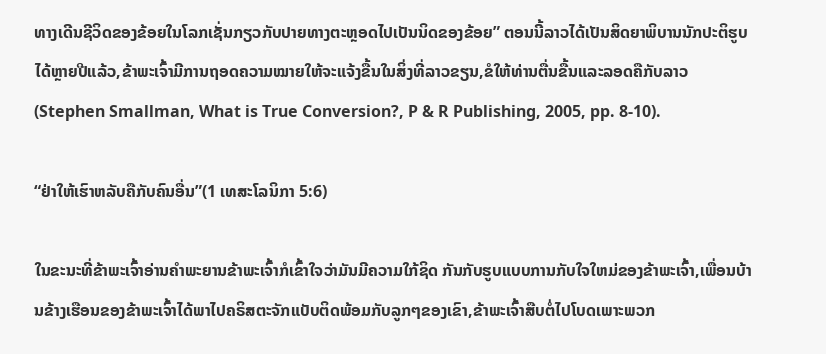ທາງເດີນຊີວິດຂອງຂ້ອຍໃນໂລກເຊັ່ນກຽວກັບປາຍທາງຕະຫຼອດໄປເປັນນິດຂອງຂ້ອຍ” ຕອນນີ້ລາວໄດ້ເປັນສິດຍາພິບານນັກປະຕິຮູບໄດ້ຫຼາຍປີແລ້ວ,ຂ້າພະເຈົ້າມີການຖອດຄວາມໝາຍໃຫ້ຈະແຈ້ງຂື້ນໃນສິ່ງທີ່ລາວຂຽນ,ຂໍໃຫ້ທ່ານຕື່ນຂື້ນແລະລອດຄືກັບລາວ (Stephen Smallman, What is True Conversion?, P & R Publishing, 2005, pp. 8-10).

“ຢ່າໃຫ້ເຮົາຫລັບຄືກັບຄົນອື່ນ”(1 ເທສະໂລນິກາ 5:6)

ໃນຂະນະທີ່ຂ້າພະເຈົ້າອ່ານຄໍາພະຍານຂ້າພະເຈົ້າກໍເຂົ້າໃຈວ່າມັນມີຄວາມໃກ້ຊິດ ກັນກັບຮູບແບບການກັບໃຈໃຫມ່ຂອງຂ້າພະເຈົ້າ,ເພື່ອນບ້ານຂ້າງເຮືອນຂອງຂ້າພະເຈົ້າໄດ້ພາໄປຄຣິສຕະຈັກແບັບຕິດພ້ອມກັບລູກໆຂອງເຂົາ,ຂ້າພະເຈົ້າສືບຕໍ່ໄປໂບດເພາະພວກ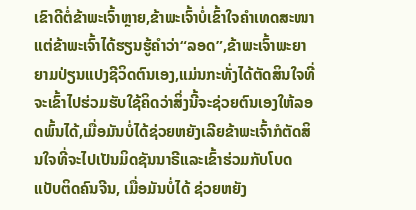ເຂົາດີຕໍ່ຂ້າພະເຈົ້າຫຼາຍ,ຂ້າພະເຈົ້າບໍ່ເຂົ້າໃຈຄໍາເທດສະໜາແຕ່ຂ້າພະເຈົ້າໄດ້ຮຽນຮູ້ຄໍາວ່າ“ລອດ”,ຂ້າພະເຈົ້າພະຍາຍາມປ່ຽນແປງຊີວິດຕົນເອງ,ແມ່ນກະທັ່ງໄດ້ຕັດສິນໃຈທີ່ຈະເຂົ້າໄປຮ່ວມຮັບໃຊ້ຄິດວ່າສິ່ງນີ້ຈະຊ່ວຍຕົນເອງໃຫ້ລອດພົ້ນໄດ້,ເມື່ອມັນບໍ່ໄດ້ຊ່ວຍຫຍັງເລີຍຂ້າພະເຈົ້າກໍຕັດສິນໃຈທີ່ຈະໄປເປັນມິດຊັນນາຣີແລະເຂົ້າຮ່ວມກັບໂບດແບັບຕິດຄົນຈີນ, ເມື່ອມັນບໍ່ໄດ້ ຊ່ວຍຫຍັງ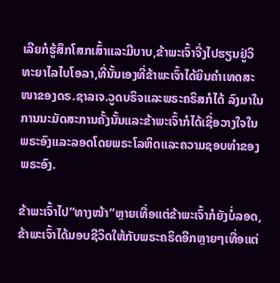ເລີຍກໍຮູ້ສຶກໂສກເສົ້າແລະມີບາບ,ຂ້າພະເຈົ້າຈື່ງໄປຮຽນຢູ່ວິທະຍາໄລໄບໂອລາ,ທີ່ນັ້ນເອງທີ່ຂ້າພະເຈົ້າໄດ້ຍິນຄໍາເທດສະໜາຂອງດຣ.ຊາລເຈ.ວູດບຣິຈແລະພຣະຄຣິສກໍໄດ້ ລົງມາໃນການນະມັດສະການຄັ້ງນັ້ນແລະຂ້າພະເຈົ້າກໍໄດ້ເຊື່ອວາງໃຈໃນພຣະອົງແລະລອດໂດຍພຣະໂລຫິດແລະຄວາມຊອບທໍາຂອງພຣະອົງ.

ຂ້າພະເຈົ້າໄປ“ທາງໜ້າ”ຫຼາຍເທື່ອແຕ່ຂ້າພະເຈົ້າກໍຍັງບໍ່ລອດ,ຂ້າພະເຈົ້າໄດ້ມອບຊີວິດໃຫ້ກັບພຣະຄຣິດອີກຫຼາຍໆເທື່ອແຕ່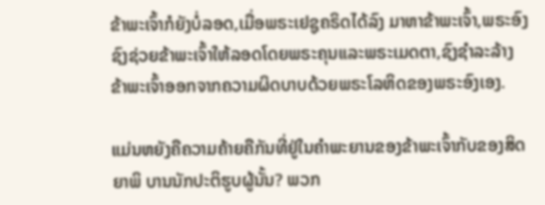ຂ້າພະເຈົ້າກໍຍັງບໍ່ລອດ,ເມື່ອພຣະເຢຊູຄຣິດໄດ້ລົງ ມາຫາຂ້າພະເຈົ້າ,ພຣະອົງຊົງຊ່ວຍຂ້າພະເຈົ້າໃຫ້ລອດໂດຍພຣະຄຸນແລະພຣະເມດຕາ,ຊົງຊໍາລະລ້າງຂ້າພະເຈົ້າອອກຈາກຄວາມຜິດບາບດ້ວຍພຣະໂລຫິດຂອງພຣະອົງເອງ.

ແມ່ນຫຍັງຄືຄວາມຄ້າຍຄືກັນທີ່ຢູ່ໃນຄໍາພະຍານຂອງຂ້າພະເຈົ້າກັບຂອງສິດຍາພິ ບານນັກປະຕິຮູບຜູ້ນັ້ນ? ພວກ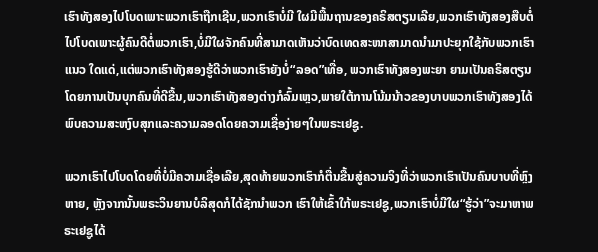ເຮົາທັງສອງໄປໂບດເພາະພວກເຮົາຖືກເຊີນ,ພວກເຮົາບໍ່ມີ ໃຜມີພື້ນຖານຂອງຄຣິສຕຽນເລີຍ,ພວກເຮົາທັງສອງສືບຕໍ່ໄປໂບດເພາະຜູ້ຄົນດີຕໍ່ພວກເຮົາ,ບໍ່ມີໃຜຈັກຄົນທີ່ສາມາດເຫັນວ່າບົດເທດສະໜາສາມາດນໍາມາປະຍຸກໃຊ້ກັບພວກເຮົາແນວ ໃດແດ່,ແຕ່ພວກເຮົາທັງສອງຮູ້ດີວ່າພວກເຮົາຍັງບໍ່“ລອດ”ເທື່ອ, ພວກເຮົາທັງສອງພະຍາ ຍາມເປັນຄຣິສຕຽນໂດຍການເປັນບຸກຄົນທີ່ດີຂື້ນ,ພວກເຮົາທັງສອງຕ່າງກໍລົ້ມເຫຼວ,ພາຍໃຕ້ການໂນ້ມນ້າວຂອງບາບພວກເຮົາທັງສອງໄດ້ພົບຄວາມສະຫງົບສຸກແລະຄວາມລອດໂດຍຄວາມເຊື່ອງ່າຍໆໃນພຣະເຢຊູ.

ພວກເຮົາໄປໂບດໂດຍທີ່ບໍ່ມີຄວາມເຊື່ອເລີຍ,ສຸດທ້າຍພວກເຮົາກໍຕື່ນຂື້ນສູ່ຄວາມຈິງທີ່ວ່າພວກເຮົາເປັນຄົນບາບທີ່ຫຼົງຫາຍ, ຫຼັງຈາກນັ້ນພຣະວິນຍານບໍລິສຸດກໍໄດ້ຊັກນໍາພວກ ເຮົາໃຫ້ເຂົ້າໃກ້ພຣະເຢຊູ,ພວກເຮົາບໍ່ມີໃຜ“ຮູ້ວ່າ”ຈະມາຫາພຣະເຢຊູໄດ້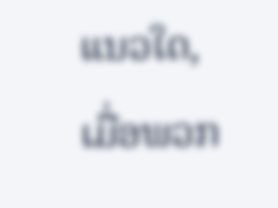ແນວໃດ,ເມື່ອພວກ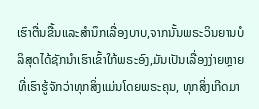ເຮົາຕື່ນຂື້ນແລະສໍານຶກເລື່ອງບາບ,ຈາກນັ້ນພຣະວິນຍານບໍລິສຸດໄດ້ຊັກນໍາເຮົາເຂົ້າໃກ້ພຣະອົງ,ມັນເປັນເລື່ອງງ່າຍຫຼາຍທີ່ເຮົາຮູ້ຈັກວ່າທຸກສິ່ງແມ່ນໂດຍພຣະຄຸນ, ທຸກສິ່ງເກີດມາ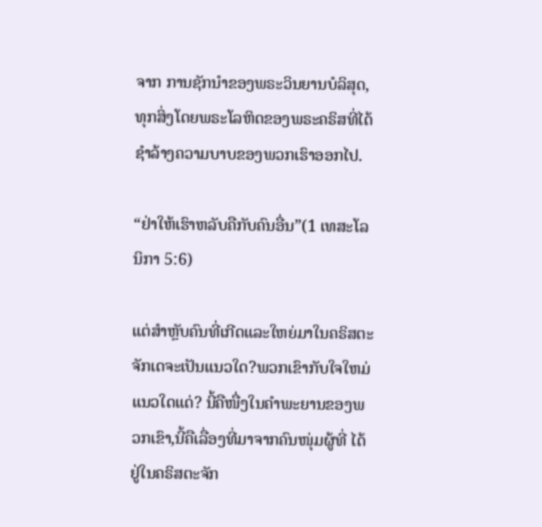ຈາກ ການຊັກນໍາຂອງພຣະວິນຍານບໍລິສຸດ,ທຸກສິ່ງໂດຍພຣະໂລຫິດຂອງພຣະຄຣິສທີ່ໄດ້ຊໍາລ້າງຄວາມບາບຂອງພວກເຮົາອອກໄປ.

“ຢ່າໃຫ້ເຮົາຫລັບຄືກັບຄົນອື່ນ”(1 ເທສະໂລນິກາ 5:6)

ແຕ່ສໍາຫຼັບຄົນທີ່ເກີດແລະໃຫຍ່ມາໃນຄຣິສຕະຈັກເດຈະເປັນແນວໃດ?ພວກເຂົາກັບໃຈໃຫມ່ແນວໃດແດ່? ນີ້ຄືໜື່ງໃນຄໍາພະຍານຂອງພວກເຂົາ,ນີ້ຄືເລື່ອງທີ່ມາຈາກຄົນໜຸ່ມຜູ້ທີ່ ໄດ້ຢູ່ໃນຄຣິສຕະຈັກ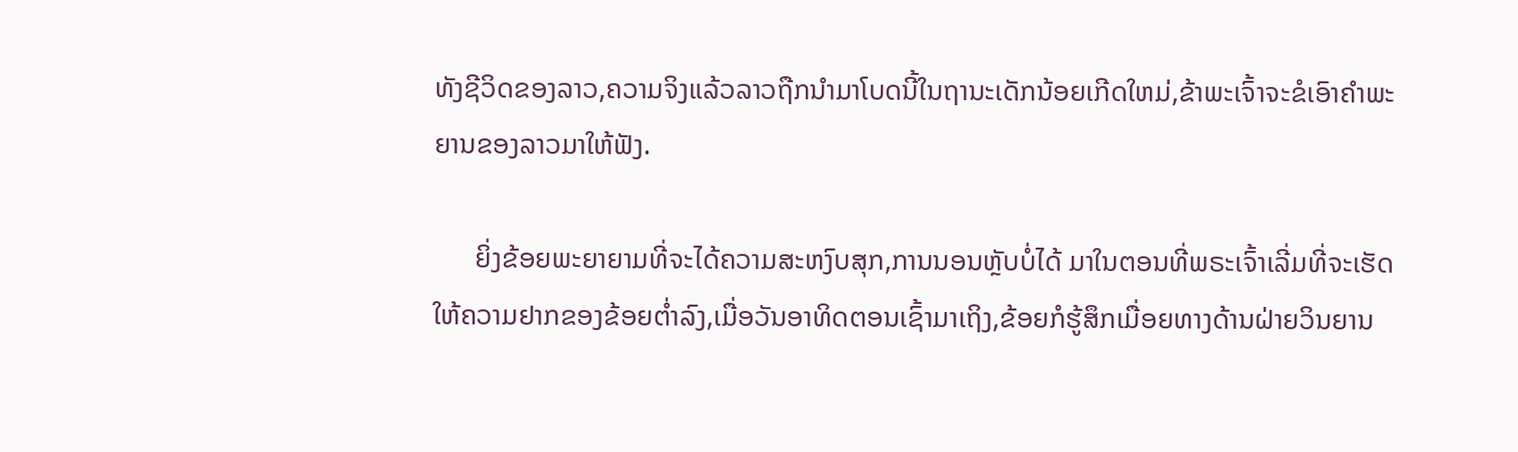ທັງຊີວິດຂອງລາວ,ຄວາມຈິງແລ້ວລາວຖືກນໍາມາໂບດນີ້ໃນຖານະເດັກນ້ອຍເກີດໃຫມ່,ຂ້າພະເຈົ້າຈະຂໍເອົາຄໍາພະຍານຂອງລາວມາໃຫ້ຟັງ.

      ຍິ່ງຂ້ອຍພະຍາຍາມທີ່ຈະໄດ້ຄວາມສະຫງົບສຸກ,ການນອນຫຼັບບໍ່ໄດ້ ມາໃນຕອນທີ່ພຣະເຈົ້າເລີ່ມທີ່ຈະເຮັດໃຫ້ຄວາມຢາກຂອງຂ້ອຍຕໍ່າລົງ,ເມື່ອວັນອາທິດຕອນເຊົ້າມາເຖິງ,ຂ້ອຍກໍຮູ້ສຶກເມື່ອຍທາງດ້ານຝ່າຍວິນຍານ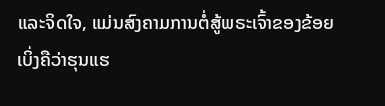ແລະຈິດໃຈ, ແມ່ນສົງຄາມການຕໍ່ສູ້ພຣະເຈົ້າຂອງຂ້ອຍເບິ່ງຄືວ່າຮຸນແຮ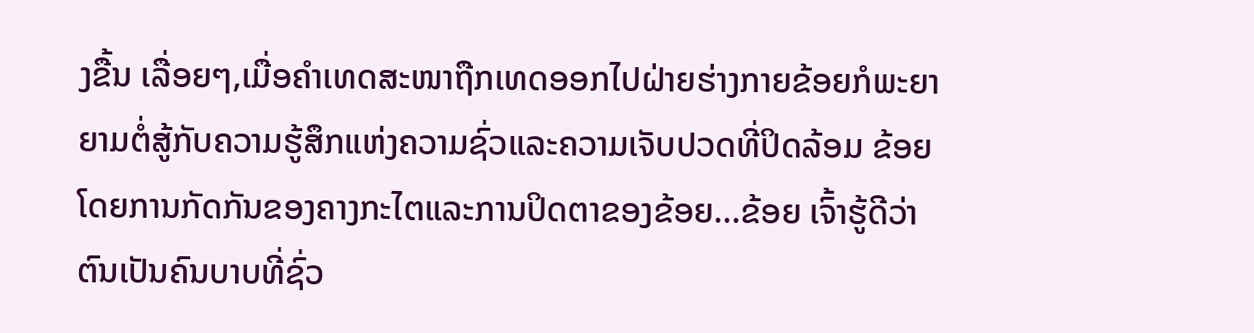ງຂື້ນ ເລື່ອຍໆ,ເມື່ອຄໍາເທດສະໜາຖືກເທດອອກໄປຝ່າຍຮ່າງກາຍຂ້ອຍກໍພະຍາຍາມຕໍ່ສູ້ກັບຄວາມຮູ້ສຶກແຫ່ງຄວາມຊົ່ວແລະຄວາມເຈັບປວດທີ່ປິດລ້ອມ ຂ້ອຍໂດຍການກັດກັນຂອງຄາງກະໄຕແລະການປິດຕາຂອງຂ້ອຍ...ຂ້ອຍ ເຈົ້າຮູ້ດີວ່າຕົນເປັນຄົນບາບທີ່ຊົ່ວ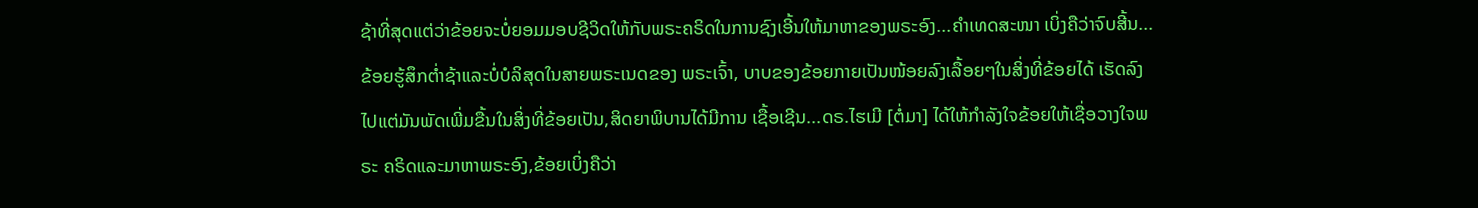ຊ້າທີ່ສຸດແຕ່ວ່າຂ້ອຍຈະບໍ່ຍອມມອບຊີວິດໃຫ້ກັບພຣະຄຣິດໃນການຊົງເອີ້ນໃຫ້ມາຫາຂອງພຣະອົງ...ຄໍາເທດສະໜາ ເບິ່ງຄືວ່າຈົບສີ້ນ...ຂ້ອຍຮູ້ສຶກຕໍ່າຊ້າແລະບໍ່ບໍລິສຸດໃນສາຍພຣະເນດຂອງ ພຣະເຈົ້າ, ບາບຂອງຂ້ອຍກາຍເປັນໜ້ອຍລົງເລື້ອຍໆໃນສິ່ງທີ່ຂ້ອຍໄດ້ ເຮັດລົງໄປແຕ່ມັນພັດເພີ່ມຂື້ນໃນສິ່ງທີ່ຂ້ອຍເປັນ,ສິດຍາພິບານໄດ້ມີການ ເຊື້ອເຊີນ...ດຣ.ໄຮເມີ [ຕໍ່ມາ] ໄດ້ໃຫ້ກໍາລັງໃຈຂ້ອຍໃຫ້ເຊື່ອວາງໃຈພຣະ ຄຣິດແລະມາຫາພຣະອົງ,ຂ້ອຍເບິ່ງຄືວ່າ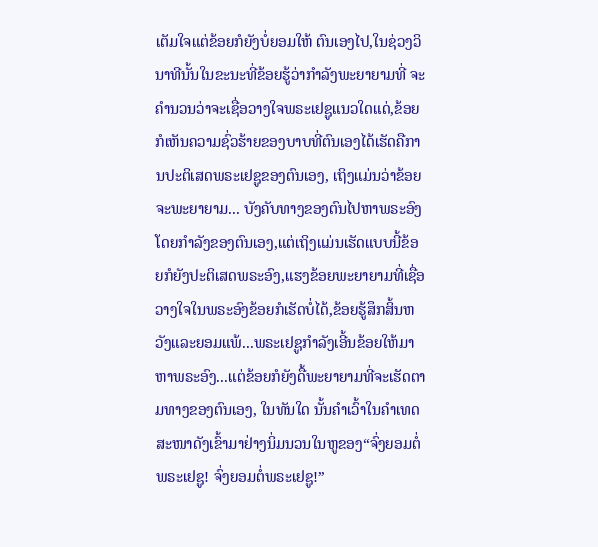ເຕັມໃຈແຕ່ຂ້ອຍກໍຍັງບໍ່ຍອມໃຫ້ ຕົນເອງໄປ,ໃນຊ່ວງວິນາທີນັ້ນໃນຂະນະທີ່ຂ້ອຍຮູ້ວ່າກໍາລັງພະຍາຍາມທີ່ ຈະຄໍານວນວ່າຈະເຊື່ອວາງໃຈພຣະເຢຊູແນວໃດແດ່,ຂ້ອຍກໍເຫັນຄວາມຊົ່ວຮ້າຍຂອງບາບທີ່ຕົນເອງໄດ້ເຮັດຄືການປະຕິເສດພຣະເຢຊູຂອງຕົນເອງ, ເຖິງແມ່ນວ່າຂ້ອຍຈະພະຍາຍາມ... ບັງຄັບທາງຂອງຕົນໄປຫາພຣະອົງ ໂດຍກໍາລັງຂອງຕົນເອງ,ແຕ່ເຖິງແມ່ນເຮັດແບບນີ້ຂ້ອຍກໍຍັງປະຕິເສດພຣະອົງ,ແຮງຂ້ອຍພະຍາຍາມທີ່ເຊື່ອວາງໃຈໃນພຣະອົງຂ້ອຍກໍເຮັດບໍ່ໄດ້,ຂ້ອຍຮູ້ສຶກສິ້ນຫວັງແລະຍອມແພ້...ພຣະເຢຊູກໍາລັງເອີ້ນຂ້ອຍໃຫ້ມາຫາພຣະອົງ...ແຕ່ຂ້ອຍກໍຍັງດື້ພະຍາຍາມທີ່ຈະເຮັດຕາມທາງຂອງຕົນເອງ, ໃນທັນໃດ ນັ້ນຄໍາເວົ້າໃນຄໍາເທດສະໜາດັງເຂົ້າມາຢ່າງນິ່ມນວນໃນຫູຂອງ“ຈົ່ງຍອມຕໍ່ພຣະເຢຊູ! ຈົ່ງຍອມຕໍ່ພຣະເຢຊູ!”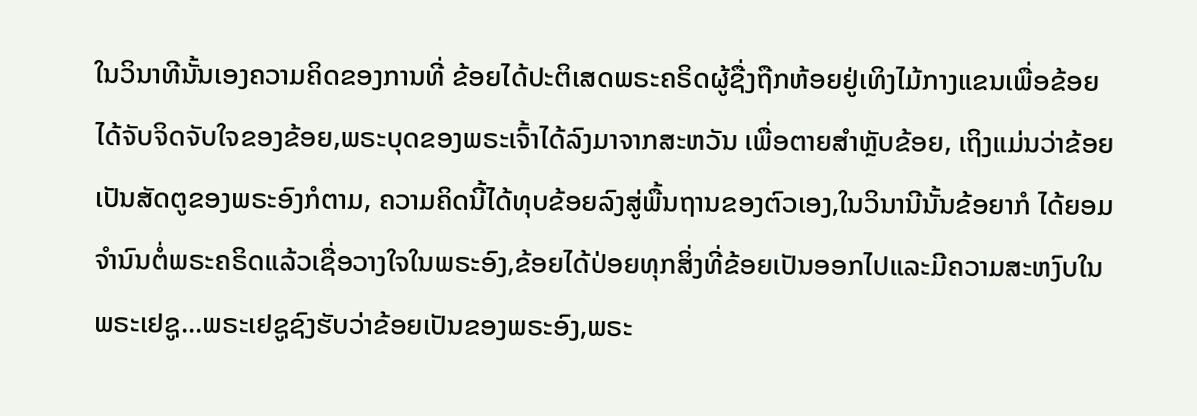ໃນວິນາທີນັ້ນເອງຄວາມຄິດຂອງການທີ່ ຂ້ອຍໄດ້ປະຕິເສດພຣະຄຣິດຜູ້ຊື່ງຖືກຫ້ອຍຢູ່ເທິງໄມ້ກາງແຂນເພື່ອຂ້ອຍ ໄດ້ຈັບຈິດຈັບໃຈຂອງຂ້ອຍ,ພຣະບຸດຂອງພຣະເຈົ້າໄດ້ລົງມາຈາກສະຫວັນ ເພື່ອຕາຍສໍາຫຼັບຂ້ອຍ, ເຖິງແມ່ນວ່າຂ້ອຍເປັນສັດຕູຂອງພຣະອົງກໍຕາມ, ຄວາມຄິດນີ້ໄດ້ທຸບຂ້ອຍລົງສູ່ພື້ນຖານຂອງຕົວເອງ,ໃນວິນານີນັ້ນຂ້ອຍາກໍ ໄດ້ຍອມຈໍານົນຕໍ່ພຣະຄຣິດແລ້ວເຊື່ອວາງໃຈໃນພຣະອົງ,ຂ້ອຍໄດ້ປ່ອຍທຸກສິ່ງທີ່ຂ້ອຍເປັນອອກໄປແລະມີຄວາມສະຫງົບໃນພຣະເຢຊູ...ພຣະເຢຊູຊົງຮັບວ່າຂ້ອຍເປັນຂອງພຣະອົງ,ພຣະ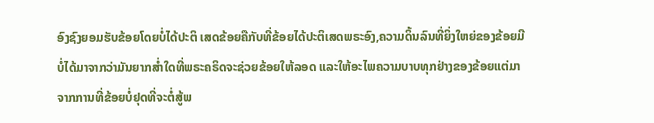ອົງຊົງຍອມຮັບຂ້ອຍໂດຍບໍ່ໄດ້ປະຕິ ເສດຂ້ອຍຄືກັບທີ່ຂ້ອຍໄດ້ປະຕິເສດພຣະອົງ,ຄວາມດິ້ນລົນທີ່ຍິ່ງໃຫຍ່ຂອງຂ້ອຍມີບໍ່ໄດ້ມາຈາກວ່າມັນຍາກສໍ່າໃດທີ່ພຣະຄຣິດຈະຊ່ວຍຂ້ອຍໃຫ້ລອດ ແລະໃຫ້ອະໄພຄວາມບາບທຸກຢ່າງຂອງຂ້ອຍແຕ່ມາຈາກການທີ່ຂ້ອຍບໍ່ຢຸດທີ່ຈະຕໍ່ສູ້ພ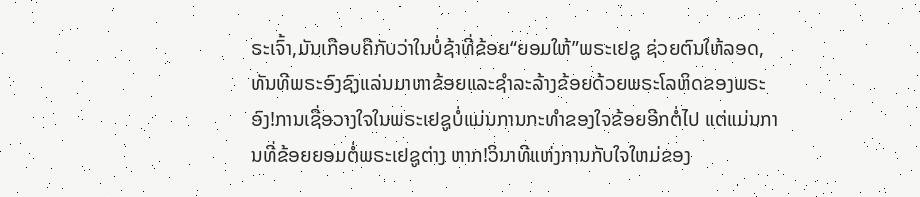ຣະເຈົ້າ,ມັນເກືອບຄືກັບວ່າໃນບໍ່ຊ້າທີ່ຂ້ອຍ“ຍອມໃຫ້”ພຣະເຢຊູ ຊ່ວຍຕົນໃຫ້ລອດ,ທັນທີພຣະອົງຊົງແລ່ນມາຫາຂ້ອຍແລະຊໍາລະລ້າງຂ້ອຍດ້ວຍພຣະໂລຫິດຂອງພຣະອົງ!ການເຊື່ອວາງໃຈໃນພຣະເຢຊູບໍ່ແມ່ນການກະທໍາຂອງໃຈຂ້ອຍອີກຕໍ່ໄປ ແຕ່ແມ່ນການທີ່ຂ້ອຍຍອມຕໍ່ພຣະເຢຊູຕ່າງ ຫາກ!ວິນາທີແຫ່ງການກັບໃຈໃຫມ່ຂອງ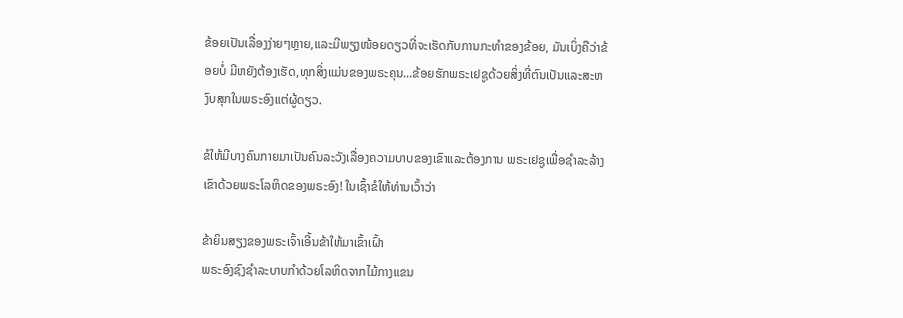ຂ້ອຍເປັນເລື່ອງງ່າຍໆຫຼາຍ,ແລະມີພຽງໜ້ອຍດຽວທີ່ຈະເຮັດກັບການກະທໍາຂອງຂ້ອຍ, ມັນເບິ່ງຄືວ່າຂ້ອຍບໍ່ ມີຫຍັງຕ້ອງເຮັດ,ທຸກສິ່ງແມ່ນຂອງພຣະຄຸນ...ຂ້ອຍຮັກພຣະເຢຊູດ້ວຍສິ່ງທີ່ຕົນເປັນແລະສະຫງົບສຸກໃນພຣະອົງແຕ່ຜູ້ດຽວ.

ຂໍໃຫ້ມີບາງຄົນກາຍມາເປັນຄົນລະວັງເລື່ອງຄວາມບາບຂອງເຂົາແລະຕ້ອງການ ພຣະເຢຊູເພື່ອຊໍາລະລ້າງເຂົາດ້ວຍພຣະໂລຫິດຂອງພຣະອົງ! ໃນເຊົ້າຂໍໃຫ້ທ່ານເວົ້າວ່າ

ຂ້າຍິນສຽງຂອງພຣະເຈົ້າເອີ້ນຂ້າໃຫ້ມາເຂົ້າເຝົ້າ
ພຣະອົງຊົງຊໍາລະບາບກໍາດ້ວຍໂລຫິດຈາກໄມ້ກາງແຂນ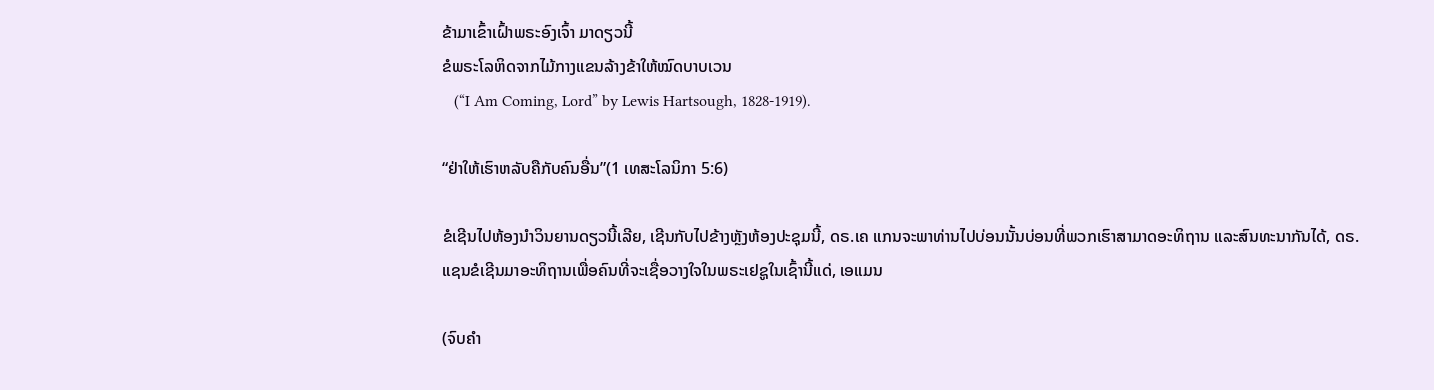ຂ້າມາເຂົ້າເຝົ້າພຣະອົງເຈົ້າ ມາດຽວນີ້
ຂໍພຣະໂລຫິດຈາກໄມ້ກາງແຂນລ້າງຂ້າໃຫ້ໝົດບາບເວນ
   (“I Am Coming, Lord” by Lewis Hartsough, 1828-1919).

“ຢ່າໃຫ້ເຮົາຫລັບຄືກັບຄົນອື່ນ”(1 ເທສະໂລນິກາ 5:6)

ຂໍເຊີນໄປຫ້ອງນໍາວິນຍານດຽວນີ້ເລີຍ, ເຊີນກັບໄປຂ້າງຫຼັງຫ້ອງປະຊຸມນີ້, ດຣ.ເຄ ແກນຈະພາທ່ານໄປບ່ອນນັ້ນບ່ອນທີ່ພວກເຮົາສາມາດອະທິຖານ ແລະສົນທະນາກັນໄດ້, ດຣ.ແຊນຂໍເຊີນມາອະທິຖານເພື່ອຄົນທີ່ຈະເຊື່ອວາງໃຈໃນພຣະເຢຊູໃນເຊົ້ານີ້ແດ່, ເອແມນ

(ຈົບຄຳ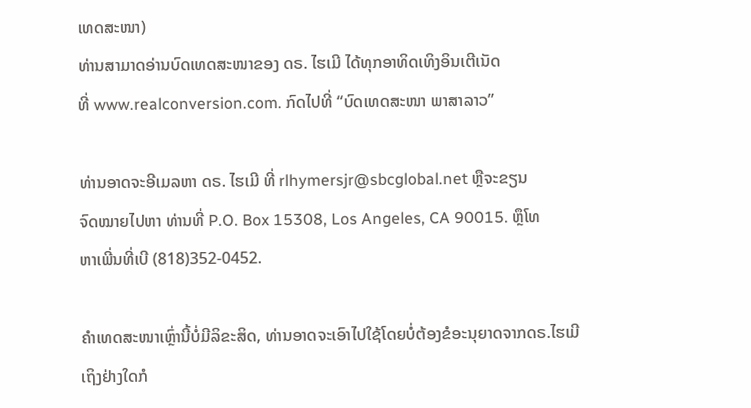ເທດສະໜາ)
ທ່ານສາມາດອ່ານບົດເທດສະໜາຂອງ ດຣ. ໄຮເມີ ໄດ້ທຸກອາທິດເທິງອິນເຕີເນັດ
ທີ່ www.realconversion.com. ກົດໄປທີ່ “ບົດເທດສະໜາ ພາສາລາວ”

ທ່ານອາດຈະອີເມລຫາ ດຣ. ໄຮເມີ ທີ່ rlhymersjr@sbcglobal.net ຫຼືຈະຂຽນ
ຈົດໝາຍໄປຫາ ທ່ານທີ່ P.O. Box 15308, Los Angeles, CA 90015. ຫຼຶໂທ
ຫາເພີ່ນທີ່ເບີ (818)352-0452.

ຄໍາເທດສະໜາເຫຼົ່ານີ້ບໍ່ມີລິຂະສິດ, ທ່ານອາດຈະເອົາໄປໃຊ້ໂດຍບໍ່ຕ້ອງຂໍອະນຸຍາດຈາກດຣ.ໄຮເມີ
ເຖິງຢ່າງໃດກໍ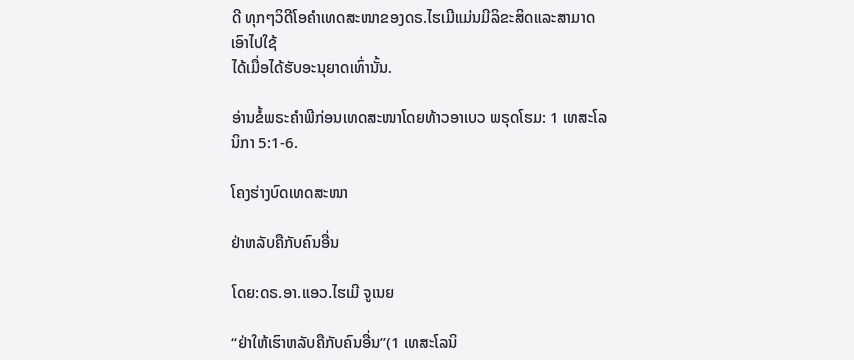ດີ ທຸກໆວິດີໂອຄໍາເທດສະໜາຂອງດຣ.ໄຮເມີແມ່ນມີລິຂະສິດແລະສາມາດເອົາໄປໃຊ້
ໄດ້ເມື່ອໄດ້ຮັບອະນຸຍາດເທົ່ານັ້ນ.

ອ່ານຂໍ້ພຣະຄຳພີກ່ອນເທດສະໜາໂດຍທ້າວອາເບວ ພຣຸດໂຮມ: 1 ເທສະໂລນິກາ 5:1-6.

ໂຄງຮ່າງບົດເທດສະໜາ

ຢ່າຫລັບຄືກັບຄົນອື່ນ

ໂດຍ:ດຣ.ອາ.ແອວ.ໄຮເມີ ຈູເນຍ

“ຢ່າໃຫ້ເຮົາຫລັບຄືກັບຄົນອື່ນ”(1 ເທສະໂລນິ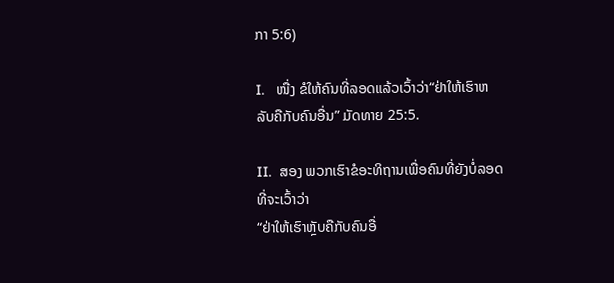ກາ 5:6)

I.   ໜື່ງ ຂໍໃຫ້ຄົນທີ່ລອດແລ້ວເວົ້າວ່າ“ຢ່າໃຫ້ເຮົາຫລັບຄືກັບຄົນອື່ນ” ມັດທາຍ 25:5.

II.  ສອງ ພວກເຮົາຂໍອະທິຖານເພື່ອຄົນທີ່ຍັງບໍ່ລອດທີ່ຈະເວົ້າວ່າ
“ຢ່າໃຫ້ເຮົາຫຼັບຄືກັບຄົນອື່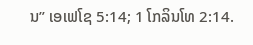ນ” ເອເຟໂຊ 5:14; 1 ໂກລິນໂທ 2:14.